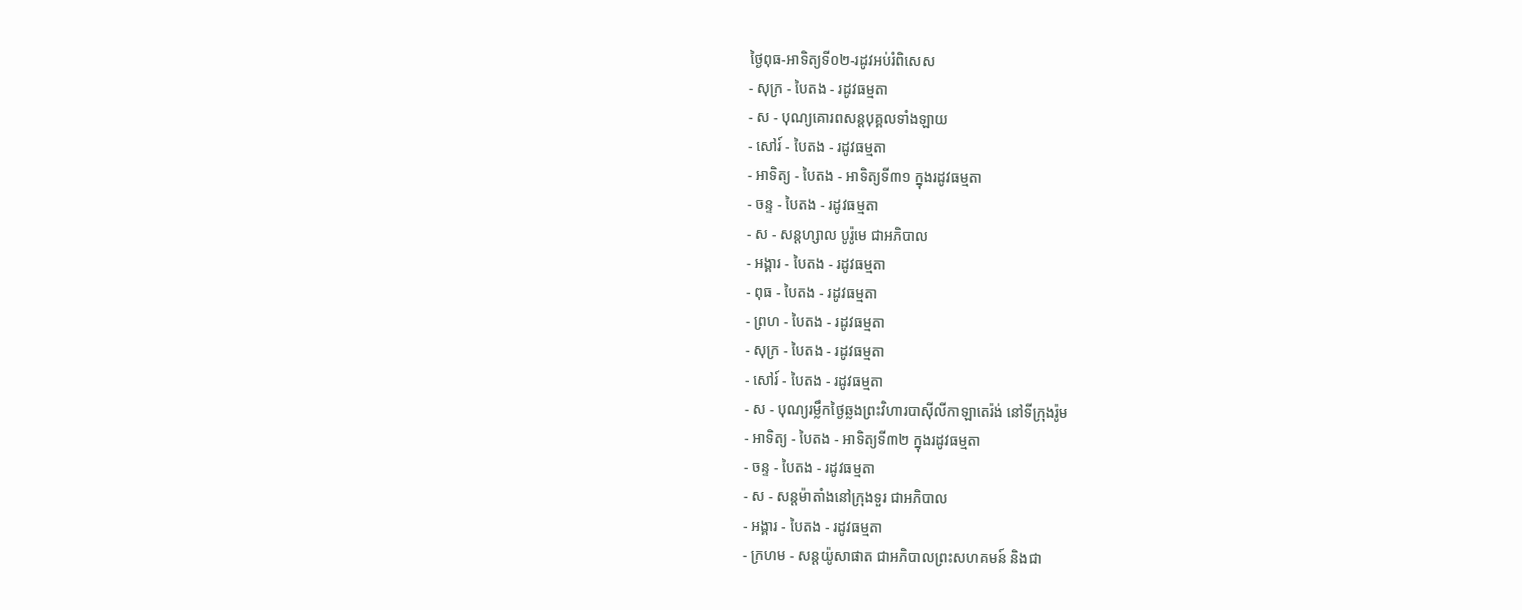ថ្ងៃពុធ-អាទិត្យទី០២-រដូវអប់រំពិសេស
- សុក្រ - បៃតង - រដូវធម្មតា
- ស - បុណ្យគោរពសន្ដបុគ្គលទាំងឡាយ
- សៅរ៍ - បៃតង - រដូវធម្មតា
- អាទិត្យ - បៃតង - អាទិត្យទី៣១ ក្នុងរដូវធម្មតា
- ចន្ទ - បៃតង - រដូវធម្មតា
- ស - សន្ដហ្សាល បូរ៉ូមេ ជាអភិបាល
- អង្គារ - បៃតង - រដូវធម្មតា
- ពុធ - បៃតង - រដូវធម្មតា
- ព្រហ - បៃតង - រដូវធម្មតា
- សុក្រ - បៃតង - រដូវធម្មតា
- សៅរ៍ - បៃតង - រដូវធម្មតា
- ស - បុណ្យរម្លឹកថ្ងៃឆ្លងព្រះវិហារបាស៊ីលីកាឡាតេរ៉ង់ នៅទីក្រុងរ៉ូម
- អាទិត្យ - បៃតង - អាទិត្យទី៣២ ក្នុងរដូវធម្មតា
- ចន្ទ - បៃតង - រដូវធម្មតា
- ស - សន្ដម៉ាតាំងនៅក្រុងទួរ ជាអភិបាល
- អង្គារ - បៃតង - រដូវធម្មតា
- ក្រហម - សន្ដយ៉ូសាផាត ជាអភិបាលព្រះសហគមន៍ និងជា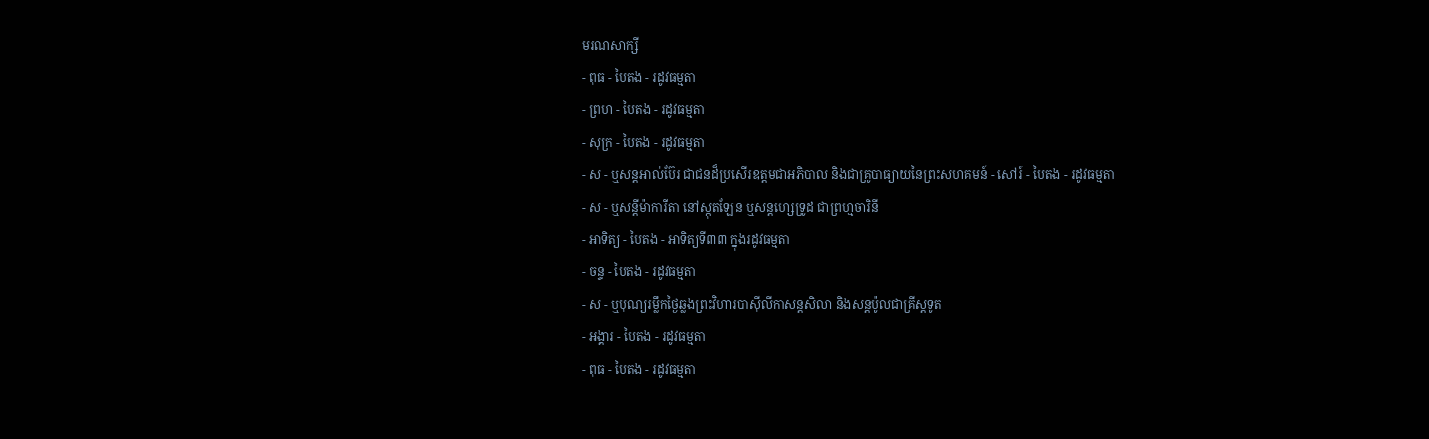មរណសាក្សី
- ពុធ - បៃតង - រដូវធម្មតា
- ព្រហ - បៃតង - រដូវធម្មតា
- សុក្រ - បៃតង - រដូវធម្មតា
- ស - ឬសន្ដអាល់ប៊ែរ ជាជនដ៏ប្រសើរឧត្ដមជាអភិបាល និងជាគ្រូបាធ្យាយនៃព្រះសហគមន៍ - សៅរ៍ - បៃតង - រដូវធម្មតា
- ស - ឬសន្ដីម៉ាការីតា នៅស្កុតឡែន ឬសន្ដហ្សេទ្រូដ ជាព្រហ្មចារិនី
- អាទិត្យ - បៃតង - អាទិត្យទី៣៣ ក្នុងរដូវធម្មតា
- ចន្ទ - បៃតង - រដូវធម្មតា
- ស - ឬបុណ្យរម្លឹកថ្ងៃឆ្លងព្រះវិហារបាស៊ីលីកាសន្ដសិលា និងសន្ដប៉ូលជាគ្រីស្ដទូត
- អង្គារ - បៃតង - រដូវធម្មតា
- ពុធ - បៃតង - រដូវធម្មតា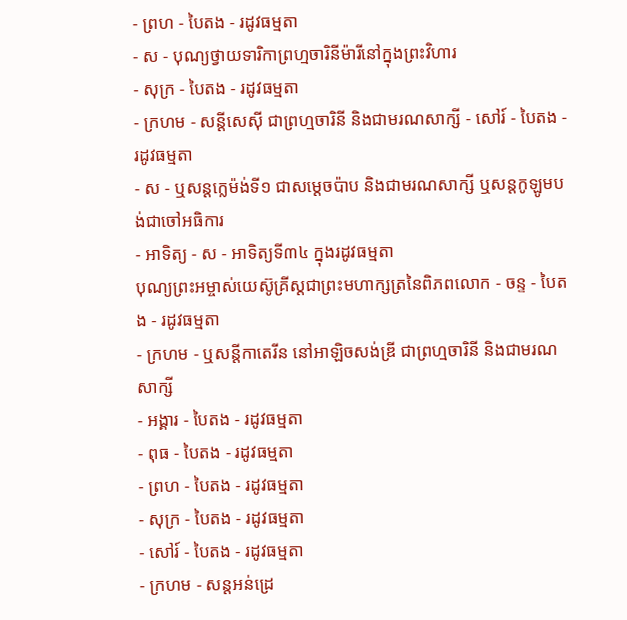- ព្រហ - បៃតង - រដូវធម្មតា
- ស - បុណ្យថ្វាយទារិកាព្រហ្មចារិនីម៉ារីនៅក្នុងព្រះវិហារ
- សុក្រ - បៃតង - រដូវធម្មតា
- ក្រហម - សន្ដីសេស៊ី ជាព្រហ្មចារិនី និងជាមរណសាក្សី - សៅរ៍ - បៃតង - រដូវធម្មតា
- ស - ឬសន្ដក្លេម៉ង់ទី១ ជាសម្ដេចប៉ាប និងជាមរណសាក្សី ឬសន្ដកូឡូមបង់ជាចៅអធិការ
- អាទិត្យ - ស - អាទិត្យទី៣៤ ក្នុងរដូវធម្មតា
បុណ្យព្រះអម្ចាស់យេស៊ូគ្រីស្ដជាព្រះមហាក្សត្រនៃពិភពលោក - ចន្ទ - បៃតង - រដូវធម្មតា
- ក្រហម - ឬសន្ដីកាតេរីន នៅអាឡិចសង់ឌ្រី ជាព្រហ្មចារិនី និងជាមរណសាក្សី
- អង្គារ - បៃតង - រដូវធម្មតា
- ពុធ - បៃតង - រដូវធម្មតា
- ព្រហ - បៃតង - រដូវធម្មតា
- សុក្រ - បៃតង - រដូវធម្មតា
- សៅរ៍ - បៃតង - រដូវធម្មតា
- ក្រហម - សន្ដអន់ដ្រេ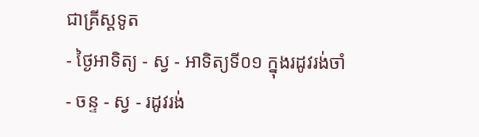ជាគ្រីស្ដទូត
- ថ្ងៃអាទិត្យ - ស្វ - អាទិត្យទី០១ ក្នុងរដូវរង់ចាំ
- ចន្ទ - ស្វ - រដូវរង់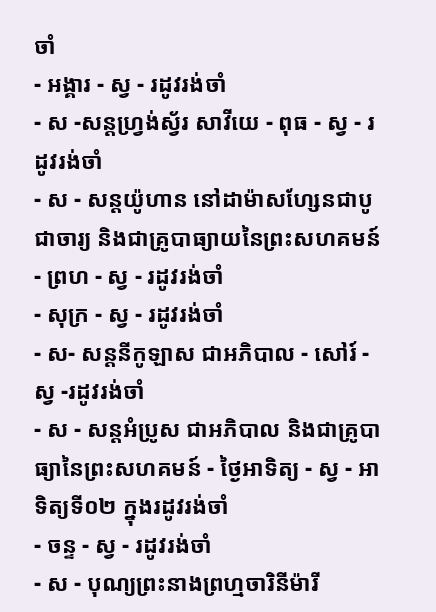ចាំ
- អង្គារ - ស្វ - រដូវរង់ចាំ
- ស -សន្ដហ្វ្រង់ស្វ័រ សាវីយេ - ពុធ - ស្វ - រដូវរង់ចាំ
- ស - សន្ដយ៉ូហាន នៅដាម៉ាសហ្សែនជាបូជាចារ្យ និងជាគ្រូបាធ្យាយនៃព្រះសហគមន៍ - ព្រហ - ស្វ - រដូវរង់ចាំ
- សុក្រ - ស្វ - រដូវរង់ចាំ
- ស- សន្ដនីកូឡាស ជាអភិបាល - សៅរ៍ - ស្វ -រដូវរង់ចាំ
- ស - សន្ដអំប្រូស ជាអភិបាល និងជាគ្រូបាធ្យានៃព្រះសហគមន៍ - ថ្ងៃអាទិត្យ - ស្វ - អាទិត្យទី០២ ក្នុងរដូវរង់ចាំ
- ចន្ទ - ស្វ - រដូវរង់ចាំ
- ស - បុណ្យព្រះនាងព្រហ្មចារិនីម៉ារី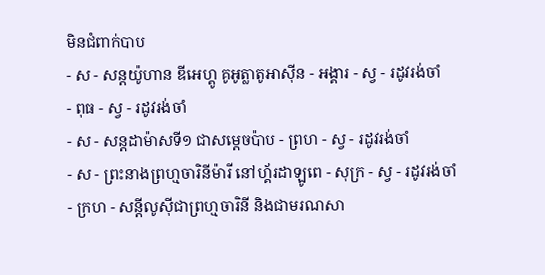មិនជំពាក់បាប
- ស - សន្ដយ៉ូហាន ឌីអេហ្គូ គូអូត្លាតូអាស៊ីន - អង្គារ - ស្វ - រដូវរង់ចាំ
- ពុធ - ស្វ - រដូវរង់ចាំ
- ស - សន្ដដាម៉ាសទី១ ជាសម្ដេចប៉ាប - ព្រហ - ស្វ - រដូវរង់ចាំ
- ស - ព្រះនាងព្រហ្មចារិនីម៉ារី នៅហ្គ័រដាឡូពេ - សុក្រ - ស្វ - រដូវរង់ចាំ
- ក្រហ - សន្ដីលូស៊ីជាព្រហ្មចារិនី និងជាមរណសា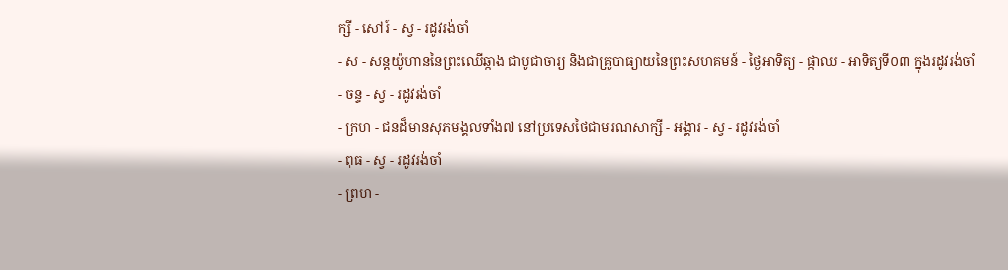ក្សី - សៅរ៍ - ស្វ - រដូវរង់ចាំ
- ស - សន្ដយ៉ូហាននៃព្រះឈើឆ្កាង ជាបូជាចារ្យ និងជាគ្រូបាធ្យាយនៃព្រះសហគមន៍ - ថ្ងៃអាទិត្យ - ផ្កាឈ - អាទិត្យទី០៣ ក្នុងរដូវរង់ចាំ
- ចន្ទ - ស្វ - រដូវរង់ចាំ
- ក្រហ - ជនដ៏មានសុភមង្គលទាំង៧ នៅប្រទេសថៃជាមរណសាក្សី - អង្គារ - ស្វ - រដូវរង់ចាំ
- ពុធ - ស្វ - រដូវរង់ចាំ
- ព្រហ -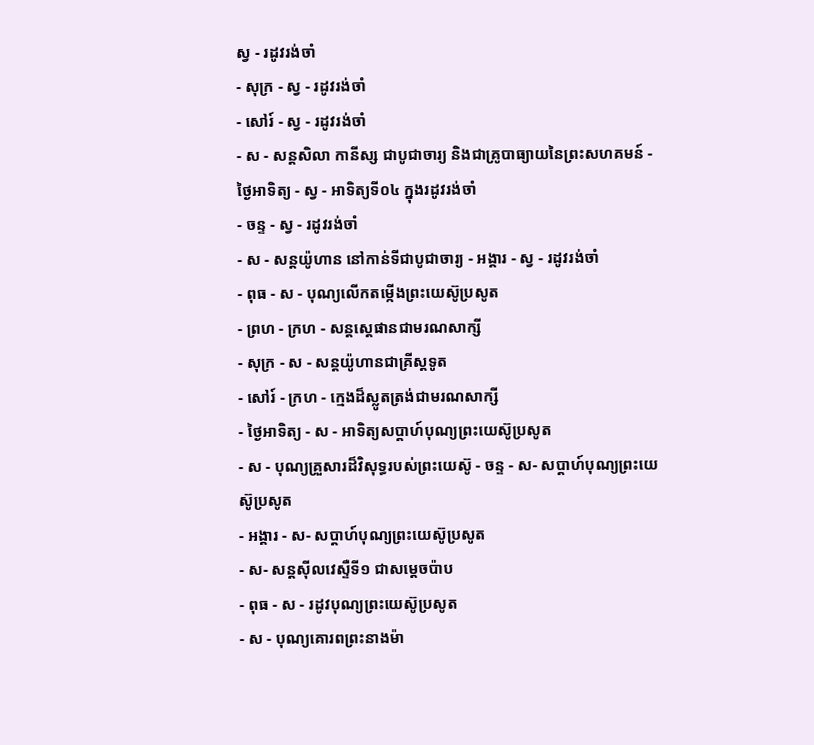ស្វ - រដូវរង់ចាំ
- សុក្រ - ស្វ - រដូវរង់ចាំ
- សៅរ៍ - ស្វ - រដូវរង់ចាំ
- ស - សន្ដសិលា កានីស្ស ជាបូជាចារ្យ និងជាគ្រូបាធ្យាយនៃព្រះសហគមន៍ - ថ្ងៃអាទិត្យ - ស្វ - អាទិត្យទី០៤ ក្នុងរដូវរង់ចាំ
- ចន្ទ - ស្វ - រដូវរង់ចាំ
- ស - សន្ដយ៉ូហាន នៅកាន់ទីជាបូជាចារ្យ - អង្គារ - ស្វ - រដូវរង់ចាំ
- ពុធ - ស - បុណ្យលើកតម្កើងព្រះយេស៊ូប្រសូត
- ព្រហ - ក្រហ - សន្តស្តេផានជាមរណសាក្សី
- សុក្រ - ស - សន្តយ៉ូហានជាគ្រីស្តទូត
- សៅរ៍ - ក្រហ - ក្មេងដ៏ស្លូតត្រង់ជាមរណសាក្សី
- ថ្ងៃអាទិត្យ - ស - អាទិត្យសប្ដាហ៍បុណ្យព្រះយេស៊ូប្រសូត
- ស - បុណ្យគ្រួសារដ៏វិសុទ្ធរបស់ព្រះយេស៊ូ - ចន្ទ - ស- សប្ដាហ៍បុណ្យព្រះយេស៊ូប្រសូត
- អង្គារ - ស- សប្ដាហ៍បុណ្យព្រះយេស៊ូប្រសូត
- ស- សន្ដស៊ីលវេស្ទឺទី១ ជាសម្ដេចប៉ាប
- ពុធ - ស - រដូវបុណ្យព្រះយេស៊ូប្រសូត
- ស - បុណ្យគោរពព្រះនាងម៉ា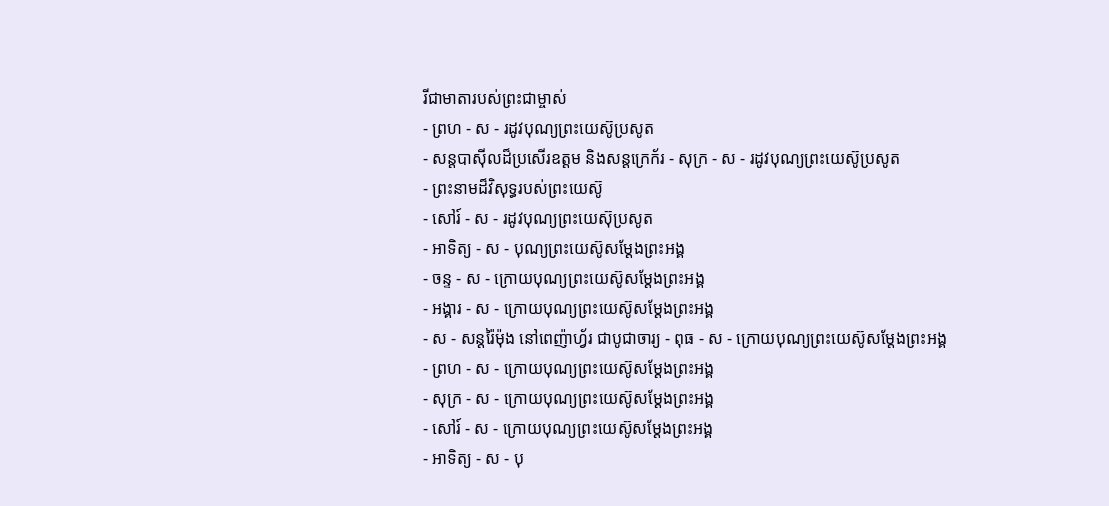រីជាមាតារបស់ព្រះជាម្ចាស់
- ព្រហ - ស - រដូវបុណ្យព្រះយេស៊ូប្រសូត
- សន្ដបាស៊ីលដ៏ប្រសើរឧត្ដម និងសន្ដក្រេក័រ - សុក្រ - ស - រដូវបុណ្យព្រះយេស៊ូប្រសូត
- ព្រះនាមដ៏វិសុទ្ធរបស់ព្រះយេស៊ូ
- សៅរ៍ - ស - រដូវបុណ្យព្រះយេស៊ុប្រសូត
- អាទិត្យ - ស - បុណ្យព្រះយេស៊ូសម្ដែងព្រះអង្គ
- ចន្ទ - ស - ក្រោយបុណ្យព្រះយេស៊ូសម្ដែងព្រះអង្គ
- អង្គារ - ស - ក្រោយបុណ្យព្រះយេស៊ូសម្ដែងព្រះអង្គ
- ស - សន្ដរ៉ៃម៉ុង នៅពេញ៉ាហ្វ័រ ជាបូជាចារ្យ - ពុធ - ស - ក្រោយបុណ្យព្រះយេស៊ូសម្ដែងព្រះអង្គ
- ព្រហ - ស - ក្រោយបុណ្យព្រះយេស៊ូសម្ដែងព្រះអង្គ
- សុក្រ - ស - ក្រោយបុណ្យព្រះយេស៊ូសម្ដែងព្រះអង្គ
- សៅរ៍ - ស - ក្រោយបុណ្យព្រះយេស៊ូសម្ដែងព្រះអង្គ
- អាទិត្យ - ស - បុ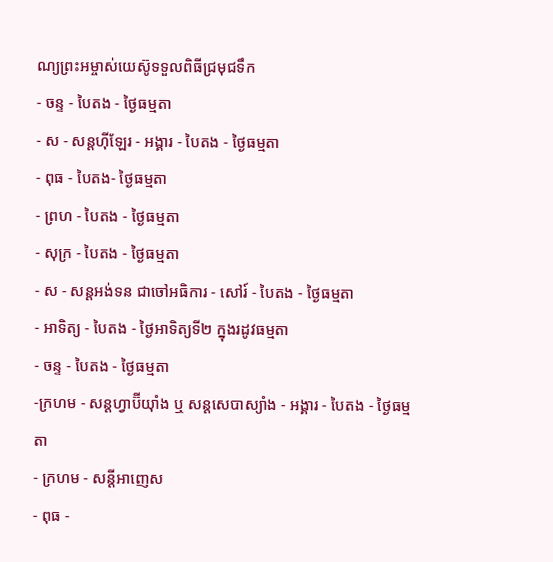ណ្យព្រះអម្ចាស់យេស៊ូទទួលពិធីជ្រមុជទឹក
- ចន្ទ - បៃតង - ថ្ងៃធម្មតា
- ស - សន្ដហ៊ីឡែរ - អង្គារ - បៃតង - ថ្ងៃធម្មតា
- ពុធ - បៃតង- ថ្ងៃធម្មតា
- ព្រហ - បៃតង - ថ្ងៃធម្មតា
- សុក្រ - បៃតង - ថ្ងៃធម្មតា
- ស - សន្ដអង់ទន ជាចៅអធិការ - សៅរ៍ - បៃតង - ថ្ងៃធម្មតា
- អាទិត្យ - បៃតង - ថ្ងៃអាទិត្យទី២ ក្នុងរដូវធម្មតា
- ចន្ទ - បៃតង - ថ្ងៃធម្មតា
-ក្រហម - សន្ដហ្វាប៊ីយ៉ាំង ឬ សន្ដសេបាស្យាំង - អង្គារ - បៃតង - ថ្ងៃធម្មតា
- ក្រហម - សន្ដីអាញេស
- ពុធ -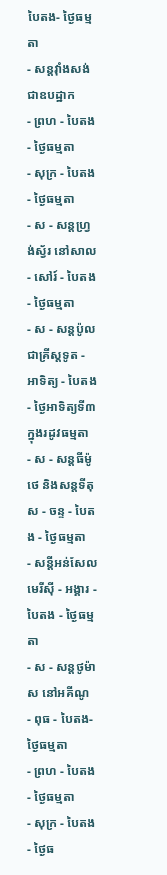បៃតង- ថ្ងៃធម្មតា
- សន្ដវ៉ាំងសង់ ជាឧបដ្ឋាក
- ព្រហ - បៃតង - ថ្ងៃធម្មតា
- សុក្រ - បៃតង - ថ្ងៃធម្មតា
- ស - សន្ដហ្វ្រង់ស្វ័រ នៅសាល - សៅរ៍ - បៃតង - ថ្ងៃធម្មតា
- ស - សន្ដប៉ូលជាគ្រីស្ដទូត - អាទិត្យ - បៃតង - ថ្ងៃអាទិត្យទី៣ ក្នុងរដូវធម្មតា
- ស - សន្ដធីម៉ូថេ និងសន្ដទីតុស - ចន្ទ - បៃតង - ថ្ងៃធម្មតា
- សន្ដីអន់សែល មេរីស៊ី - អង្គារ - បៃតង - ថ្ងៃធម្មតា
- ស - សន្ដថូម៉ាស នៅអគីណូ
- ពុធ - បៃតង- ថ្ងៃធម្មតា
- ព្រហ - បៃតង - ថ្ងៃធម្មតា
- សុក្រ - បៃតង - ថ្ងៃធ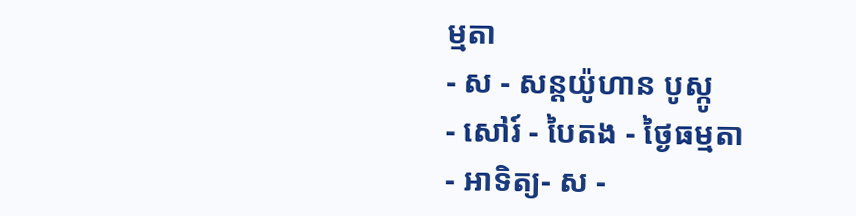ម្មតា
- ស - សន្ដយ៉ូហាន បូស្កូ
- សៅរ៍ - បៃតង - ថ្ងៃធម្មតា
- អាទិត្យ- ស -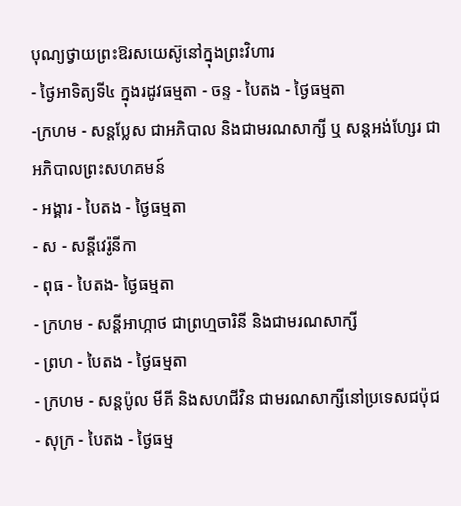បុណ្យថ្វាយព្រះឱរសយេស៊ូនៅក្នុងព្រះវិហារ
- ថ្ងៃអាទិត្យទី៤ ក្នុងរដូវធម្មតា - ចន្ទ - បៃតង - ថ្ងៃធម្មតា
-ក្រហម - សន្ដប្លែស ជាអភិបាល និងជាមរណសាក្សី ឬ សន្ដអង់ហ្សែរ ជាអភិបាលព្រះសហគមន៍
- អង្គារ - បៃតង - ថ្ងៃធម្មតា
- ស - សន្ដីវេរ៉ូនីកា
- ពុធ - បៃតង- ថ្ងៃធម្មតា
- ក្រហម - សន្ដីអាហ្កាថ ជាព្រហ្មចារិនី និងជាមរណសាក្សី
- ព្រហ - បៃតង - ថ្ងៃធម្មតា
- ក្រហម - សន្ដប៉ូល មីគី និងសហជីវិន ជាមរណសាក្សីនៅប្រទេសជប៉ុជ
- សុក្រ - បៃតង - ថ្ងៃធម្ម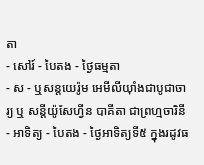តា
- សៅរ៍ - បៃតង - ថ្ងៃធម្មតា
- ស - ឬសន្ដយេរ៉ូម អេមីលីយ៉ាំងជាបូជាចារ្យ ឬ សន្ដីយ៉ូសែហ្វីន បាគីតា ជាព្រហ្មចារិនី
- អាទិត្យ - បៃតង - ថ្ងៃអាទិត្យទី៥ ក្នុងរដូវធ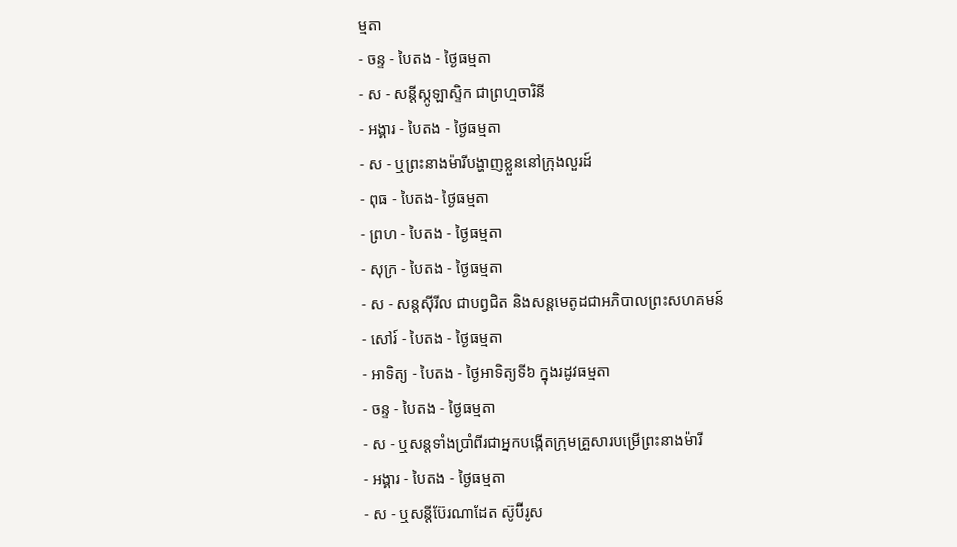ម្មតា
- ចន្ទ - បៃតង - ថ្ងៃធម្មតា
- ស - សន្ដីស្កូឡាស្ទិក ជាព្រហ្មចារិនី
- អង្គារ - បៃតង - ថ្ងៃធម្មតា
- ស - ឬព្រះនាងម៉ារីបង្ហាញខ្លួននៅក្រុងលួរដ៍
- ពុធ - បៃតង- ថ្ងៃធម្មតា
- ព្រហ - បៃតង - ថ្ងៃធម្មតា
- សុក្រ - បៃតង - ថ្ងៃធម្មតា
- ស - សន្ដស៊ីរីល ជាបព្វជិត និងសន្ដមេតូដជាអភិបាលព្រះសហគមន៍
- សៅរ៍ - បៃតង - ថ្ងៃធម្មតា
- អាទិត្យ - បៃតង - ថ្ងៃអាទិត្យទី៦ ក្នុងរដូវធម្មតា
- ចន្ទ - បៃតង - ថ្ងៃធម្មតា
- ស - ឬសន្ដទាំងប្រាំពីរជាអ្នកបង្កើតក្រុមគ្រួសារបម្រើព្រះនាងម៉ារី
- អង្គារ - បៃតង - ថ្ងៃធម្មតា
- ស - ឬសន្ដីប៊ែរណាដែត ស៊ូប៊ីរូស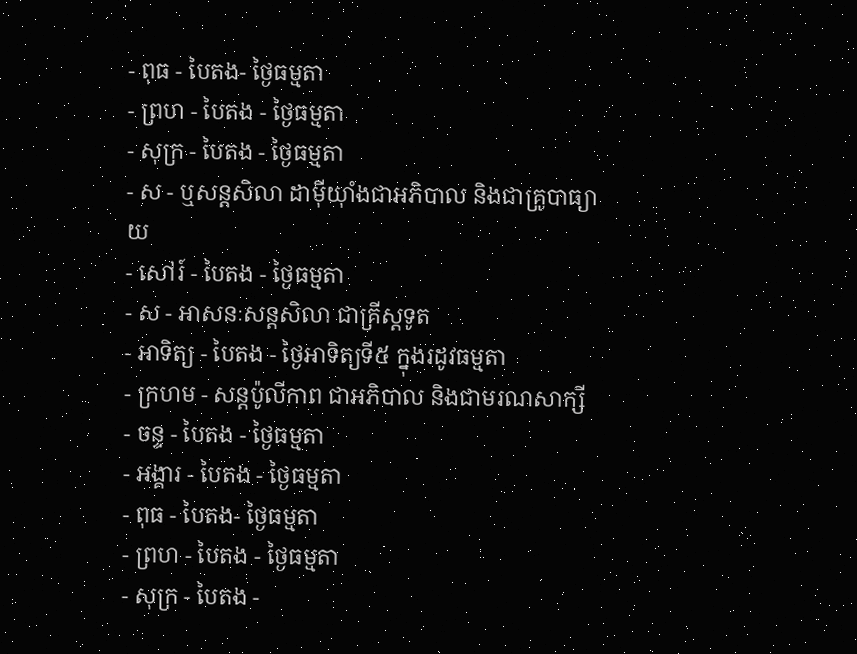- ពុធ - បៃតង- ថ្ងៃធម្មតា
- ព្រហ - បៃតង - ថ្ងៃធម្មតា
- សុក្រ - បៃតង - ថ្ងៃធម្មតា
- ស - ឬសន្ដសិលា ដាម៉ីយ៉ាំងជាអភិបាល និងជាគ្រូបាធ្យាយ
- សៅរ៍ - បៃតង - ថ្ងៃធម្មតា
- ស - អាសនៈសន្ដសិលា ជាគ្រីស្ដទូត
- អាទិត្យ - បៃតង - ថ្ងៃអាទិត្យទី៥ ក្នុងរដូវធម្មតា
- ក្រហម - សន្ដប៉ូលីកាព ជាអភិបាល និងជាមរណសាក្សី
- ចន្ទ - បៃតង - ថ្ងៃធម្មតា
- អង្គារ - បៃតង - ថ្ងៃធម្មតា
- ពុធ - បៃតង- ថ្ងៃធម្មតា
- ព្រហ - បៃតង - ថ្ងៃធម្មតា
- សុក្រ - បៃតង -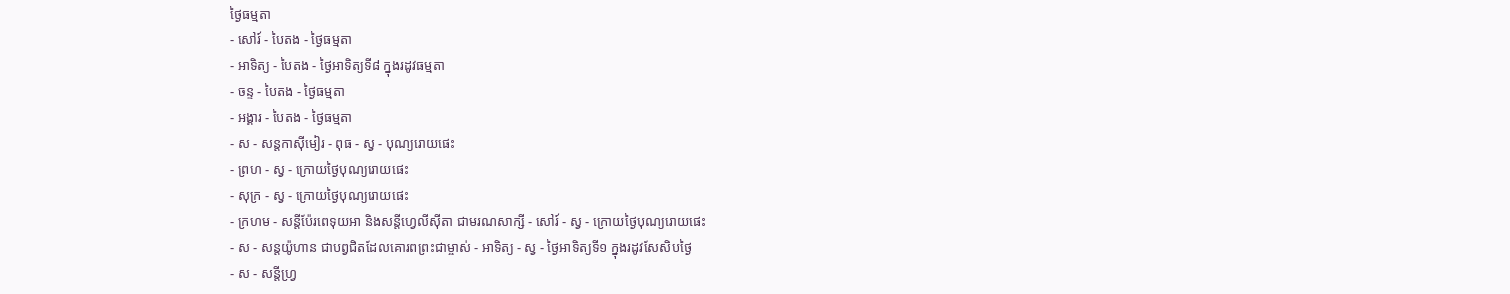ថ្ងៃធម្មតា
- សៅរ៍ - បៃតង - ថ្ងៃធម្មតា
- អាទិត្យ - បៃតង - ថ្ងៃអាទិត្យទី៨ ក្នុងរដូវធម្មតា
- ចន្ទ - បៃតង - ថ្ងៃធម្មតា
- អង្គារ - បៃតង - ថ្ងៃធម្មតា
- ស - សន្ដកាស៊ីមៀរ - ពុធ - ស្វ - បុណ្យរោយផេះ
- ព្រហ - ស្វ - ក្រោយថ្ងៃបុណ្យរោយផេះ
- សុក្រ - ស្វ - ក្រោយថ្ងៃបុណ្យរោយផេះ
- ក្រហម - សន្ដីប៉ែរពេទុយអា និងសន្ដីហ្វេលីស៊ីតា ជាមរណសាក្សី - សៅរ៍ - ស្វ - ក្រោយថ្ងៃបុណ្យរោយផេះ
- ស - សន្ដយ៉ូហាន ជាបព្វជិតដែលគោរពព្រះជាម្ចាស់ - អាទិត្យ - ស្វ - ថ្ងៃអាទិត្យទី១ ក្នុងរដូវសែសិបថ្ងៃ
- ស - សន្ដីហ្វ្រ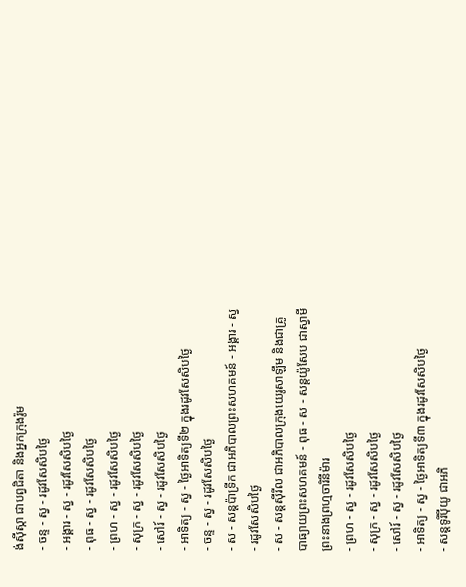ង់ស៊ីស្កា ជាបព្វជិតា និងអ្នកក្រុងរ៉ូម
- ចន្ទ - ស្វ - រដូវសែសិបថ្ងៃ
- អង្គារ - ស្វ - រដូវសែសិបថ្ងៃ
- ពុធ - ស្វ - រដូវសែសិបថ្ងៃ
- ព្រហ - ស្វ - រដូវសែសិបថ្ងៃ
- សុក្រ - ស្វ - រដូវសែសិបថ្ងៃ
- សៅរ៍ - ស្វ - រដូវសែសិបថ្ងៃ
- អាទិត្យ - ស្វ - ថ្ងៃអាទិត្យទី២ ក្នុងរដូវសែសិបថ្ងៃ
- ចន្ទ - ស្វ - រដូវសែសិបថ្ងៃ
- ស - សន្ដប៉ាទ្រីក ជាអភិបាលព្រះសហគមន៍ - អង្គារ - ស្វ - រដូវសែសិបថ្ងៃ
- ស - សន្ដស៊ីរីល ជាអភិបាលក្រុងយេរូសាឡឹម និងជាគ្រូបាធ្យាយព្រះសហគមន៍ - ពុធ - ស - សន្ដយ៉ូសែប ជាស្វាមីព្រះនាងព្រហ្មចារិនីម៉ារ
- ព្រហ - ស្វ - រដូវសែសិបថ្ងៃ
- សុក្រ - ស្វ - រដូវសែសិបថ្ងៃ
- សៅរ៍ - ស្វ - រដូវសែសិបថ្ងៃ
- អាទិត្យ - ស្វ - ថ្ងៃអាទិត្យទី៣ ក្នុងរដូវសែសិបថ្ងៃ
- សន្ដទូរីប៉ីយូ ជាអភិ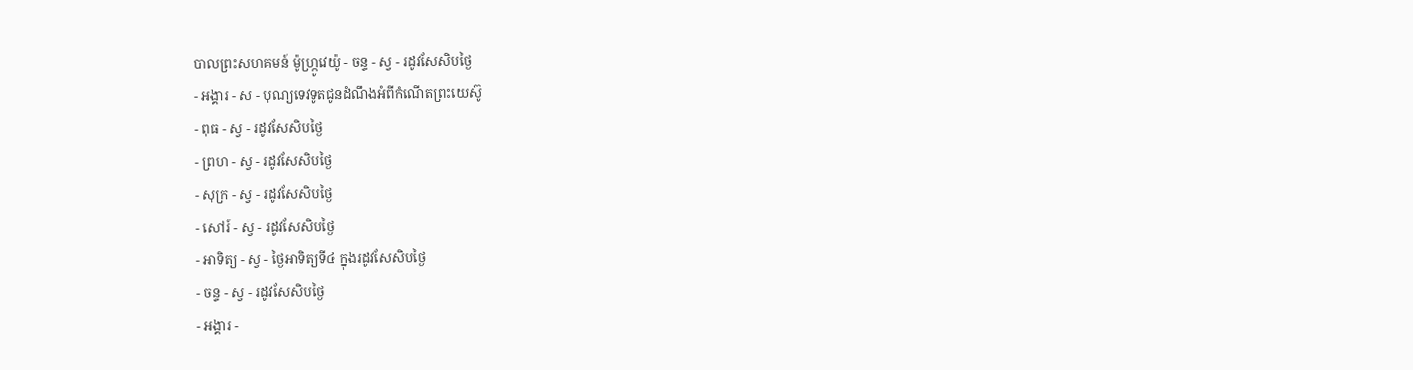បាលព្រះសហគមន៍ ម៉ូហ្ក្រូវេយ៉ូ - ចន្ទ - ស្វ - រដូវសែសិបថ្ងៃ
- អង្គារ - ស - បុណ្យទេវទូតជូនដំណឹងអំពីកំណើតព្រះយេស៊ូ
- ពុធ - ស្វ - រដូវសែសិបថ្ងៃ
- ព្រហ - ស្វ - រដូវសែសិបថ្ងៃ
- សុក្រ - ស្វ - រដូវសែសិបថ្ងៃ
- សៅរ៍ - ស្វ - រដូវសែសិបថ្ងៃ
- អាទិត្យ - ស្វ - ថ្ងៃអាទិត្យទី៤ ក្នុងរដូវសែសិបថ្ងៃ
- ចន្ទ - ស្វ - រដូវសែសិបថ្ងៃ
- អង្គារ -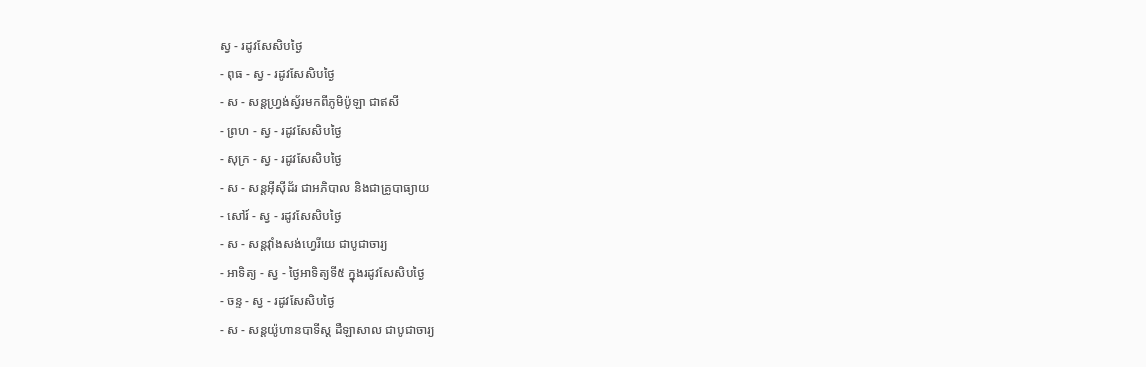ស្វ - រដូវសែសិបថ្ងៃ
- ពុធ - ស្វ - រដូវសែសិបថ្ងៃ
- ស - សន្ដហ្វ្រង់ស្វ័រមកពីភូមិប៉ូឡា ជាឥសី
- ព្រហ - ស្វ - រដូវសែសិបថ្ងៃ
- សុក្រ - ស្វ - រដូវសែសិបថ្ងៃ
- ស - សន្ដអ៊ីស៊ីដ័រ ជាអភិបាល និងជាគ្រូបាធ្យាយ
- សៅរ៍ - ស្វ - រដូវសែសិបថ្ងៃ
- ស - សន្ដវ៉ាំងសង់ហ្វេរីយេ ជាបូជាចារ្យ
- អាទិត្យ - ស្វ - ថ្ងៃអាទិត្យទី៥ ក្នុងរដូវសែសិបថ្ងៃ
- ចន្ទ - ស្វ - រដូវសែសិបថ្ងៃ
- ស - សន្ដយ៉ូហានបាទីស្ដ ដឺឡាសាល ជាបូជាចារ្យ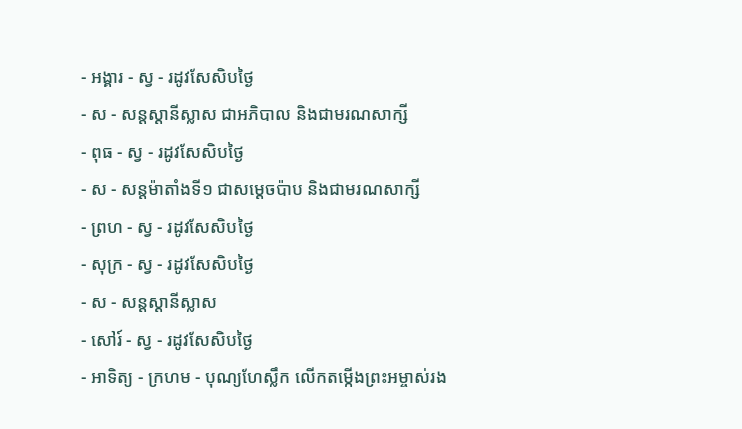- អង្គារ - ស្វ - រដូវសែសិបថ្ងៃ
- ស - សន្ដស្ដានីស្លាស ជាអភិបាល និងជាមរណសាក្សី
- ពុធ - ស្វ - រដូវសែសិបថ្ងៃ
- ស - សន្ដម៉ាតាំងទី១ ជាសម្ដេចប៉ាប និងជាមរណសាក្សី
- ព្រហ - ស្វ - រដូវសែសិបថ្ងៃ
- សុក្រ - ស្វ - រដូវសែសិបថ្ងៃ
- ស - សន្ដស្ដានីស្លាស
- សៅរ៍ - ស្វ - រដូវសែសិបថ្ងៃ
- អាទិត្យ - ក្រហម - បុណ្យហែស្លឹក លើកតម្កើងព្រះអម្ចាស់រង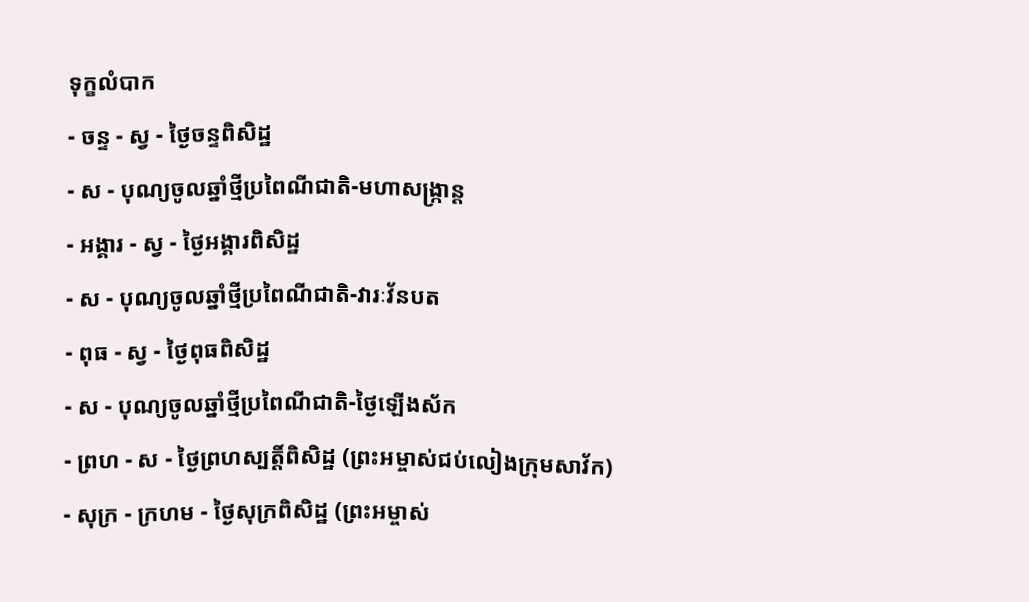ទុក្ខលំបាក
- ចន្ទ - ស្វ - ថ្ងៃចន្ទពិសិដ្ឋ
- ស - បុណ្យចូលឆ្នាំថ្មីប្រពៃណីជាតិ-មហាសង្រ្កាន្ដ
- អង្គារ - ស្វ - ថ្ងៃអង្គារពិសិដ្ឋ
- ស - បុណ្យចូលឆ្នាំថ្មីប្រពៃណីជាតិ-វារៈវ័នបត
- ពុធ - ស្វ - ថ្ងៃពុធពិសិដ្ឋ
- ស - បុណ្យចូលឆ្នាំថ្មីប្រពៃណីជាតិ-ថ្ងៃឡើងស័ក
- ព្រហ - ស - ថ្ងៃព្រហស្បត្ដិ៍ពិសិដ្ឋ (ព្រះអម្ចាស់ជប់លៀងក្រុមសាវ័ក)
- សុក្រ - ក្រហម - ថ្ងៃសុក្រពិសិដ្ឋ (ព្រះអម្ចាស់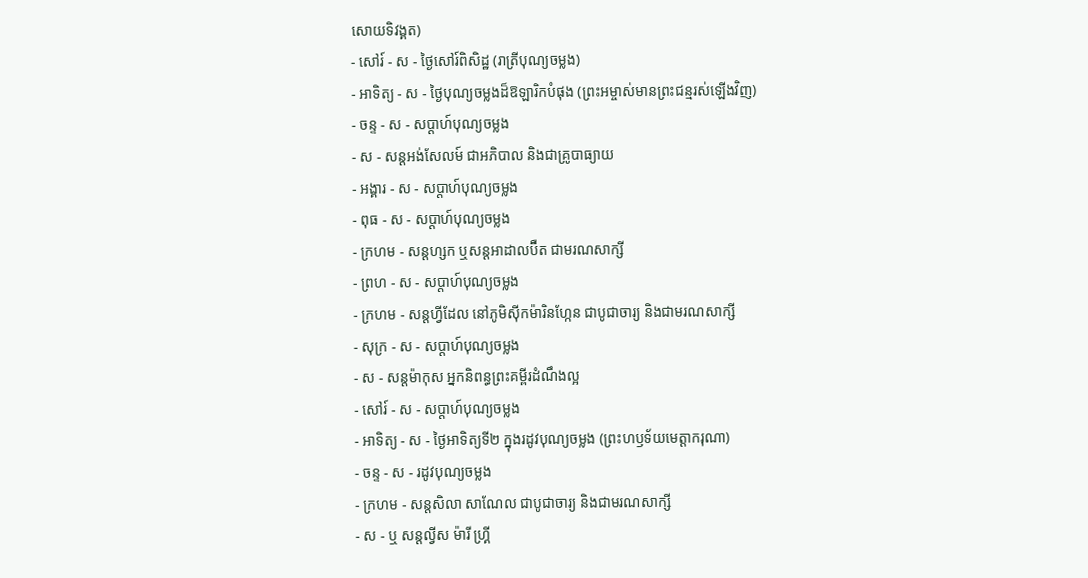សោយទិវង្គត)
- សៅរ៍ - ស - ថ្ងៃសៅរ៍ពិសិដ្ឋ (រាត្រីបុណ្យចម្លង)
- អាទិត្យ - ស - ថ្ងៃបុណ្យចម្លងដ៏ឱឡារិកបំផុង (ព្រះអម្ចាស់មានព្រះជន្មរស់ឡើងវិញ)
- ចន្ទ - ស - សប្ដាហ៍បុណ្យចម្លង
- ស - សន្ដអង់សែលម៍ ជាអភិបាល និងជាគ្រូបាធ្យាយ
- អង្គារ - ស - សប្ដាហ៍បុណ្យចម្លង
- ពុធ - ស - សប្ដាហ៍បុណ្យចម្លង
- ក្រហម - សន្ដហ្សក ឬសន្ដអាដាលប៊ឺត ជាមរណសាក្សី
- ព្រហ - ស - សប្ដាហ៍បុណ្យចម្លង
- ក្រហម - សន្ដហ្វីដែល នៅភូមិស៊ីកម៉ារិនហ្កែន ជាបូជាចារ្យ និងជាមរណសាក្សី
- សុក្រ - ស - សប្ដាហ៍បុណ្យចម្លង
- ស - សន្ដម៉ាកុស អ្នកនិពន្ធព្រះគម្ពីរដំណឹងល្អ
- សៅរ៍ - ស - សប្ដាហ៍បុណ្យចម្លង
- អាទិត្យ - ស - ថ្ងៃអាទិត្យទី២ ក្នុងរដូវបុណ្យចម្លង (ព្រះហឫទ័យមេត្ដាករុណា)
- ចន្ទ - ស - រដូវបុណ្យចម្លង
- ក្រហម - សន្ដសិលា សាណែល ជាបូជាចារ្យ និងជាមរណសាក្សី
- ស - ឬ សន្ដល្វីស ម៉ារី ហ្គ្រី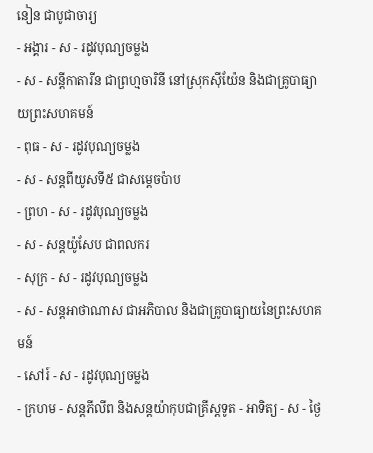នៀន ជាបូជាចារ្យ
- អង្គារ - ស - រដូវបុណ្យចម្លង
- ស - សន្ដីកាតារីន ជាព្រហ្មចារិនី នៅស្រុកស៊ីយ៉ែន និងជាគ្រូបាធ្យាយព្រះសហគមន៍
- ពុធ - ស - រដូវបុណ្យចម្លង
- ស - សន្ដពីយូសទី៥ ជាសម្ដេចប៉ាប
- ព្រហ - ស - រដូវបុណ្យចម្លង
- ស - សន្ដយ៉ូសែប ជាពលករ
- សុក្រ - ស - រដូវបុណ្យចម្លង
- ស - សន្ដអាថាណាស ជាអភិបាល និងជាគ្រូបាធ្យាយនៃព្រះសហគមន៍
- សៅរ៍ - ស - រដូវបុណ្យចម្លង
- ក្រហម - សន្ដភីលីព និងសន្ដយ៉ាកុបជាគ្រីស្ដទូត - អាទិត្យ - ស - ថ្ងៃ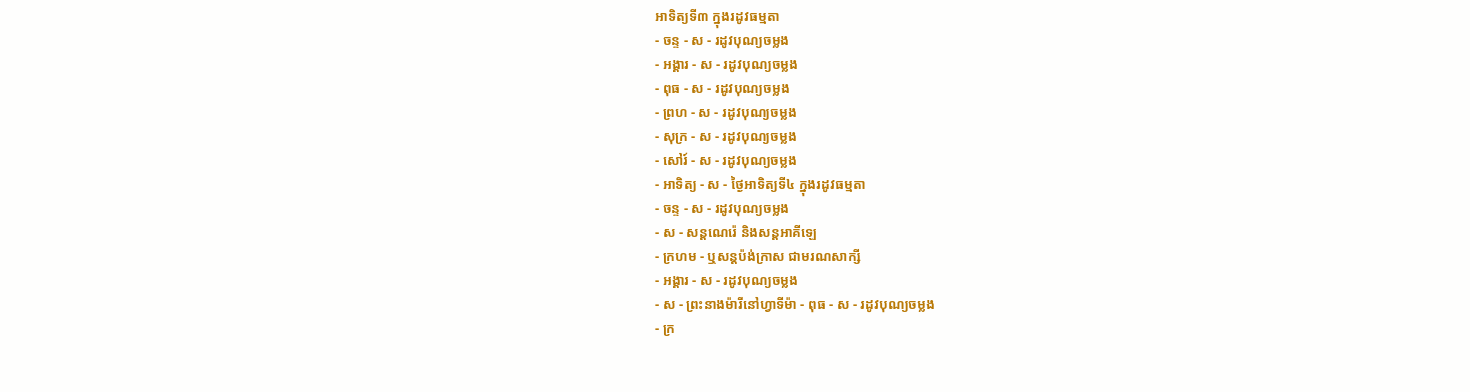អាទិត្យទី៣ ក្នុងរដូវធម្មតា
- ចន្ទ - ស - រដូវបុណ្យចម្លង
- អង្គារ - ស - រដូវបុណ្យចម្លង
- ពុធ - ស - រដូវបុណ្យចម្លង
- ព្រហ - ស - រដូវបុណ្យចម្លង
- សុក្រ - ស - រដូវបុណ្យចម្លង
- សៅរ៍ - ស - រដូវបុណ្យចម្លង
- អាទិត្យ - ស - ថ្ងៃអាទិត្យទី៤ ក្នុងរដូវធម្មតា
- ចន្ទ - ស - រដូវបុណ្យចម្លង
- ស - សន្ដណេរ៉េ និងសន្ដអាគីឡេ
- ក្រហម - ឬសន្ដប៉ង់ក្រាស ជាមរណសាក្សី
- អង្គារ - ស - រដូវបុណ្យចម្លង
- ស - ព្រះនាងម៉ារីនៅហ្វាទីម៉ា - ពុធ - ស - រដូវបុណ្យចម្លង
- ក្រ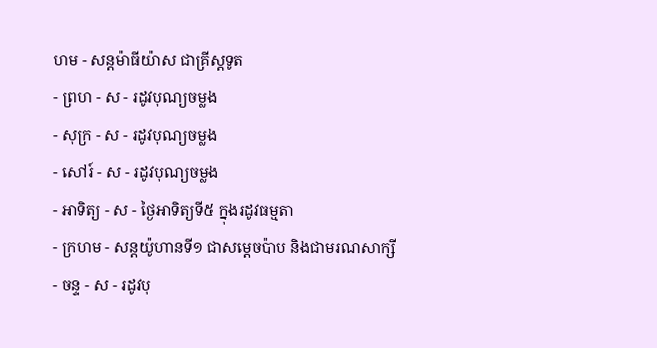ហម - សន្ដម៉ាធីយ៉ាស ជាគ្រីស្ដទូត
- ព្រហ - ស - រដូវបុណ្យចម្លង
- សុក្រ - ស - រដូវបុណ្យចម្លង
- សៅរ៍ - ស - រដូវបុណ្យចម្លង
- អាទិត្យ - ស - ថ្ងៃអាទិត្យទី៥ ក្នុងរដូវធម្មតា
- ក្រហម - សន្ដយ៉ូហានទី១ ជាសម្ដេចប៉ាប និងជាមរណសាក្សី
- ចន្ទ - ស - រដូវបុ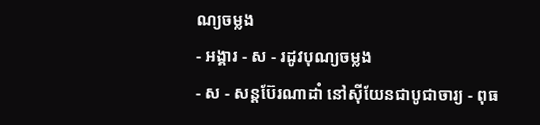ណ្យចម្លង
- អង្គារ - ស - រដូវបុណ្យចម្លង
- ស - សន្ដប៊ែរណាដាំ នៅស៊ីយែនជាបូជាចារ្យ - ពុធ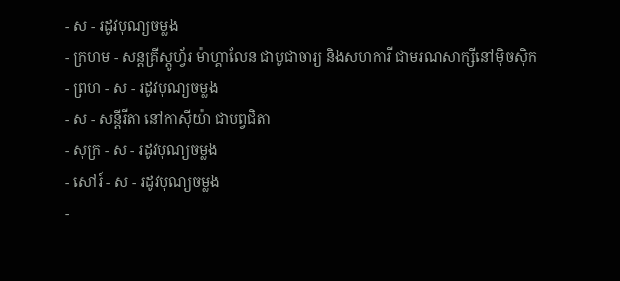- ស - រដូវបុណ្យចម្លង
- ក្រហម - សន្ដគ្រីស្ដូហ្វ័រ ម៉ាហ្គាលែន ជាបូជាចារ្យ និងសហការី ជាមរណសាក្សីនៅម៉ិចស៊ិក
- ព្រហ - ស - រដូវបុណ្យចម្លង
- ស - សន្ដីរីតា នៅកាស៊ីយ៉ា ជាបព្វជិតា
- សុក្រ - ស - រដូវបុណ្យចម្លង
- សៅរ៍ - ស - រដូវបុណ្យចម្លង
-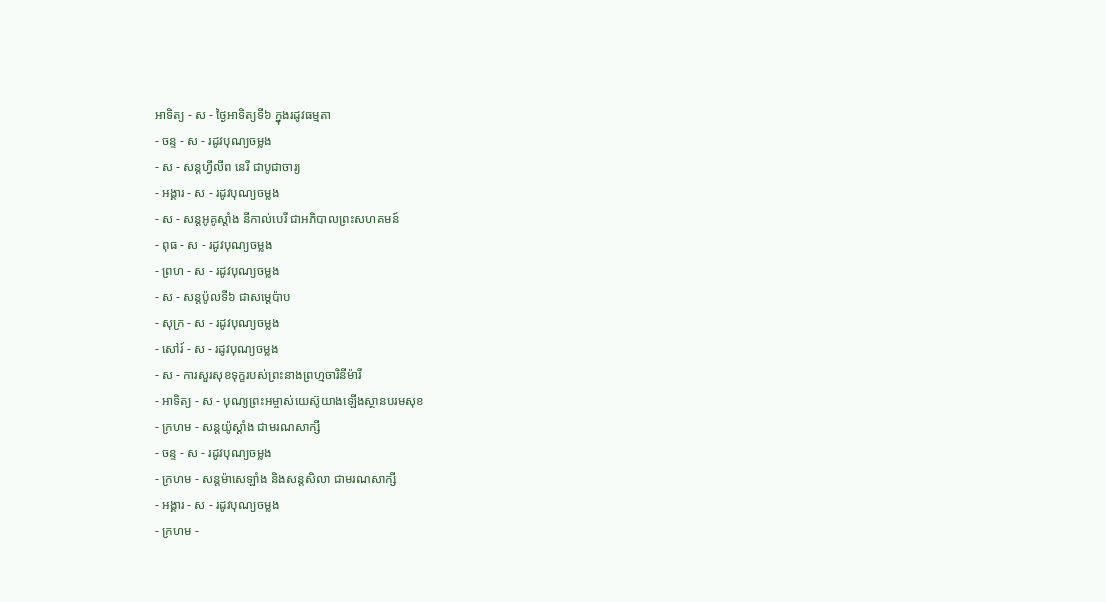អាទិត្យ - ស - ថ្ងៃអាទិត្យទី៦ ក្នុងរដូវធម្មតា
- ចន្ទ - ស - រដូវបុណ្យចម្លង
- ស - សន្ដហ្វីលីព នេរី ជាបូជាចារ្យ
- អង្គារ - ស - រដូវបុណ្យចម្លង
- ស - សន្ដអូគូស្ដាំង នីកាល់បេរី ជាអភិបាលព្រះសហគមន៍
- ពុធ - ស - រដូវបុណ្យចម្លង
- ព្រហ - ស - រដូវបុណ្យចម្លង
- ស - សន្ដប៉ូលទី៦ ជាសម្ដេប៉ាប
- សុក្រ - ស - រដូវបុណ្យចម្លង
- សៅរ៍ - ស - រដូវបុណ្យចម្លង
- ស - ការសួរសុខទុក្ខរបស់ព្រះនាងព្រហ្មចារិនីម៉ារី
- អាទិត្យ - ស - បុណ្យព្រះអម្ចាស់យេស៊ូយាងឡើងស្ថានបរមសុខ
- ក្រហម - សន្ដយ៉ូស្ដាំង ជាមរណសាក្សី
- ចន្ទ - ស - រដូវបុណ្យចម្លង
- ក្រហម - សន្ដម៉ាសេឡាំង និងសន្ដសិលា ជាមរណសាក្សី
- អង្គារ - ស - រដូវបុណ្យចម្លង
- ក្រហម -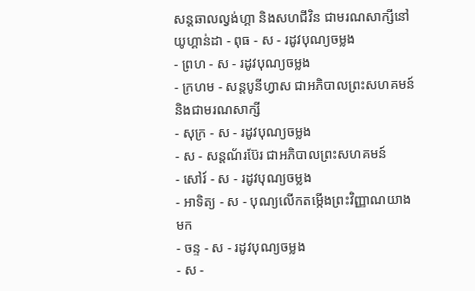សន្ដឆាលល្វង់ហ្គា និងសហជីវិន ជាមរណសាក្សីនៅយូហ្គាន់ដា - ពុធ - ស - រដូវបុណ្យចម្លង
- ព្រហ - ស - រដូវបុណ្យចម្លង
- ក្រហម - សន្ដបូនីហ្វាស ជាអភិបាលព្រះសហគមន៍ និងជាមរណសាក្សី
- សុក្រ - ស - រដូវបុណ្យចម្លង
- ស - សន្ដណ័រប៊ែរ ជាអភិបាលព្រះសហគមន៍
- សៅរ៍ - ស - រដូវបុណ្យចម្លង
- អាទិត្យ - ស - បុណ្យលើកតម្កើងព្រះវិញ្ញាណយាងមក
- ចន្ទ - ស - រដូវបុណ្យចម្លង
- ស -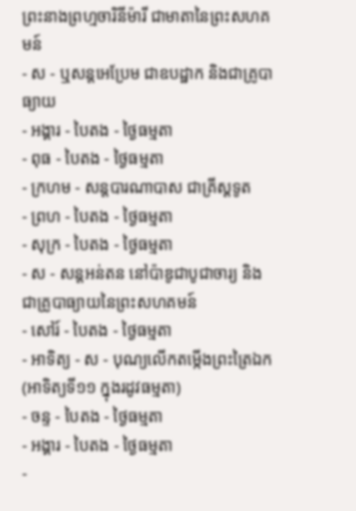ព្រះនាងព្រហ្មចារិនីម៉ារី ជាមាតានៃព្រះសហគមន៍
- ស - ឬសន្ដអេប្រែម ជាឧបដ្ឋាក និងជាគ្រូបាធ្យាយ
- អង្គារ - បៃតង - ថ្ងៃធម្មតា
- ពុធ - បៃតង - ថ្ងៃធម្មតា
- ក្រហម - សន្ដបារណាបាស ជាគ្រីស្ដទូត
- ព្រហ - បៃតង - ថ្ងៃធម្មតា
- សុក្រ - បៃតង - ថ្ងៃធម្មតា
- ស - សន្ដអន់តន នៅប៉ាឌូជាបូជាចារ្យ និងជាគ្រូបាធ្យាយនៃព្រះសហគមន៍
- សៅរ៍ - បៃតង - ថ្ងៃធម្មតា
- អាទិត្យ - ស - បុណ្យលើកតម្កើងព្រះត្រៃឯក (អាទិត្យទី១១ ក្នុងរដូវធម្មតា)
- ចន្ទ - បៃតង - ថ្ងៃធម្មតា
- អង្គារ - បៃតង - ថ្ងៃធម្មតា
-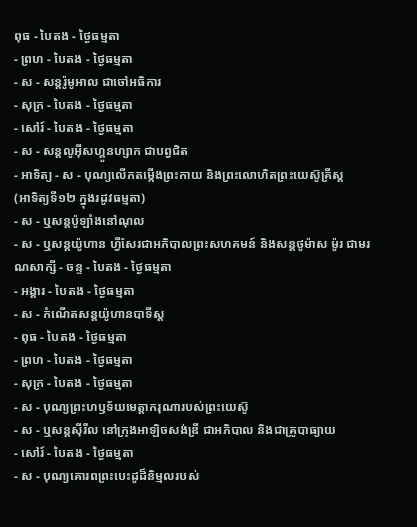ពុធ - បៃតង - ថ្ងៃធម្មតា
- ព្រហ - បៃតង - ថ្ងៃធម្មតា
- ស - សន្ដរ៉ូមូអាល ជាចៅអធិការ
- សុក្រ - បៃតង - ថ្ងៃធម្មតា
- សៅរ៍ - បៃតង - ថ្ងៃធម្មតា
- ស - សន្ដលូអ៊ីសហ្គូនហ្សាក ជាបព្វជិត
- អាទិត្យ - ស - បុណ្យលើកតម្កើងព្រះកាយ និងព្រះលោហិតព្រះយេស៊ូគ្រីស្ដ
(អាទិត្យទី១២ ក្នុងរដូវធម្មតា)
- ស - ឬសន្ដប៉ូឡាំងនៅណុល
- ស - ឬសន្ដយ៉ូហាន ហ្វីសែរជាអភិបាលព្រះសហគមន៍ និងសន្ដថូម៉ាស ម៉ូរ ជាមរណសាក្សី - ចន្ទ - បៃតង - ថ្ងៃធម្មតា
- អង្គារ - បៃតង - ថ្ងៃធម្មតា
- ស - កំណើតសន្ដយ៉ូហានបាទីស្ដ
- ពុធ - បៃតង - ថ្ងៃធម្មតា
- ព្រហ - បៃតង - ថ្ងៃធម្មតា
- សុក្រ - បៃតង - ថ្ងៃធម្មតា
- ស - បុណ្យព្រះហឫទ័យមេត្ដាករុណារបស់ព្រះយេស៊ូ
- ស - ឬសន្ដស៊ីរីល នៅក្រុងអាឡិចសង់ឌ្រី ជាអភិបាល និងជាគ្រូបាធ្យាយ
- សៅរ៍ - បៃតង - ថ្ងៃធម្មតា
- ស - បុណ្យគោរពព្រះបេះដូដ៏និម្មលរបស់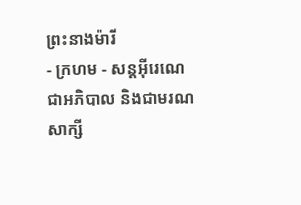ព្រះនាងម៉ារី
- ក្រហម - សន្ដអ៊ីរេណេជាអភិបាល និងជាមរណសាក្សី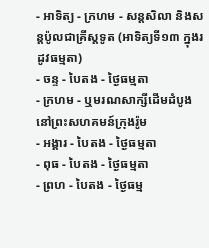- អាទិត្យ - ក្រហម - សន្ដសិលា និងសន្ដប៉ូលជាគ្រីស្ដទូត (អាទិត្យទី១៣ ក្នុងរដូវធម្មតា)
- ចន្ទ - បៃតង - ថ្ងៃធម្មតា
- ក្រហម - ឬមរណសាក្សីដើមដំបូងនៅព្រះសហគមន៍ក្រុងរ៉ូម
- អង្គារ - បៃតង - ថ្ងៃធម្មតា
- ពុធ - បៃតង - ថ្ងៃធម្មតា
- ព្រហ - បៃតង - ថ្ងៃធម្ម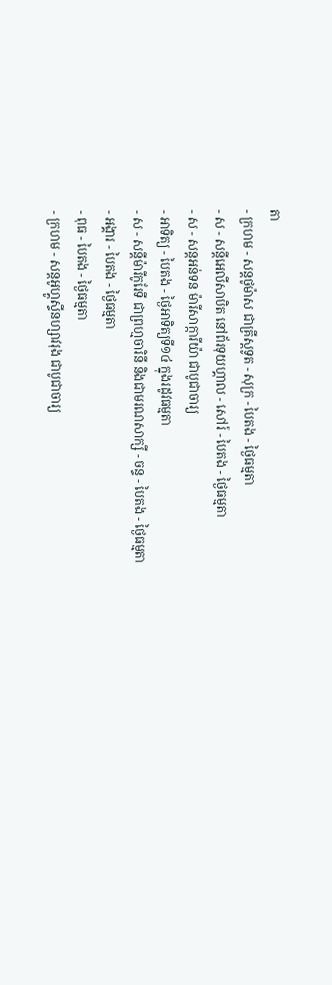តា
- ក្រហម - សន្ដថូម៉ាស ជាគ្រីស្ដទូត - សុក្រ - បៃតង - ថ្ងៃធម្មតា
- ស - សន្ដីអេលីសាបិត នៅព័រទុយហ្គាល - សៅរ៍ - បៃតង - ថ្ងៃធម្មតា
- ស - សន្ដអន់ទន ម៉ារីសាក្ការីយ៉ា ជាបូជាចារ្យ
- អាទិត្យ - បៃតង - ថ្ងៃអាទិត្យទី១៤ ក្នុងរដូវធម្មតា
- ស - សន្ដីម៉ារីកូរែទី ជាព្រហ្មចារិនី និងជាមរណសាក្សី - ចន្ទ - បៃតង - ថ្ងៃធម្មតា
- អង្គារ - បៃតង - ថ្ងៃធម្មតា
- ពុធ - បៃតង - ថ្ងៃធម្មតា
- ក្រហម - សន្ដអូហ្គូស្ទីនហ្សាវរុង ជាបូជាចារ្យ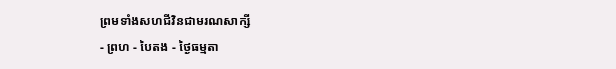ព្រមទាំងសហជីវិនជាមរណសាក្សី
- ព្រហ - បៃតង - ថ្ងៃធម្មតា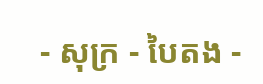- សុក្រ - បៃតង -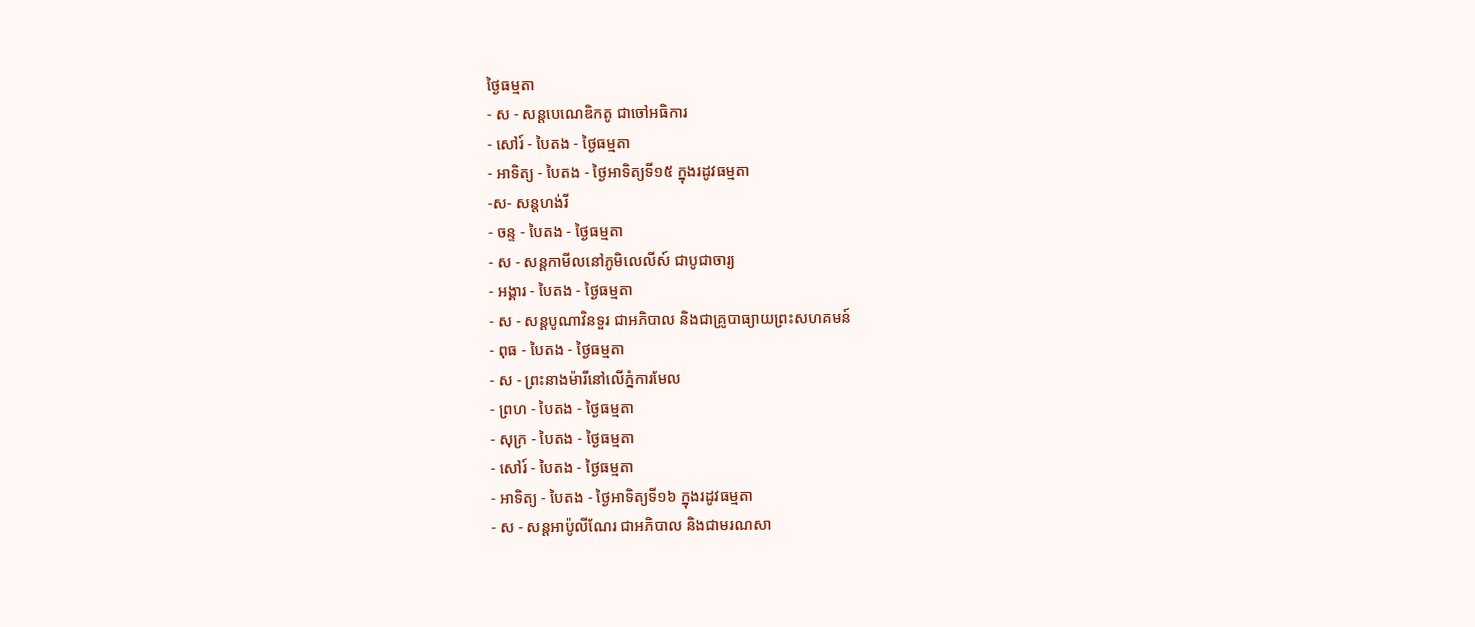ថ្ងៃធម្មតា
- ស - សន្ដបេណេឌិកតូ ជាចៅអធិការ
- សៅរ៍ - បៃតង - ថ្ងៃធម្មតា
- អាទិត្យ - បៃតង - ថ្ងៃអាទិត្យទី១៥ ក្នុងរដូវធម្មតា
-ស- សន្ដហង់រី
- ចន្ទ - បៃតង - ថ្ងៃធម្មតា
- ស - សន្ដកាមីលនៅភូមិលេលីស៍ ជាបូជាចារ្យ
- អង្គារ - បៃតង - ថ្ងៃធម្មតា
- ស - សន្ដបូណាវិនទួរ ជាអភិបាល និងជាគ្រូបាធ្យាយព្រះសហគមន៍
- ពុធ - បៃតង - ថ្ងៃធម្មតា
- ស - ព្រះនាងម៉ារីនៅលើភ្នំការមែល
- ព្រហ - បៃតង - ថ្ងៃធម្មតា
- សុក្រ - បៃតង - ថ្ងៃធម្មតា
- សៅរ៍ - បៃតង - ថ្ងៃធម្មតា
- អាទិត្យ - បៃតង - ថ្ងៃអាទិត្យទី១៦ ក្នុងរដូវធម្មតា
- ស - សន្ដអាប៉ូលីណែរ ជាអភិបាល និងជាមរណសា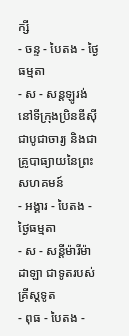ក្សី
- ចន្ទ - បៃតង - ថ្ងៃធម្មតា
- ស - សន្ដឡូរង់ នៅទីក្រុងប្រិនឌីស៊ី ជាបូជាចារ្យ និងជាគ្រូបាធ្យាយនៃព្រះសហគមន៍
- អង្គារ - បៃតង - ថ្ងៃធម្មតា
- ស - សន្ដីម៉ារីម៉ាដាឡា ជាទូតរបស់គ្រីស្ដទូត
- ពុធ - បៃតង -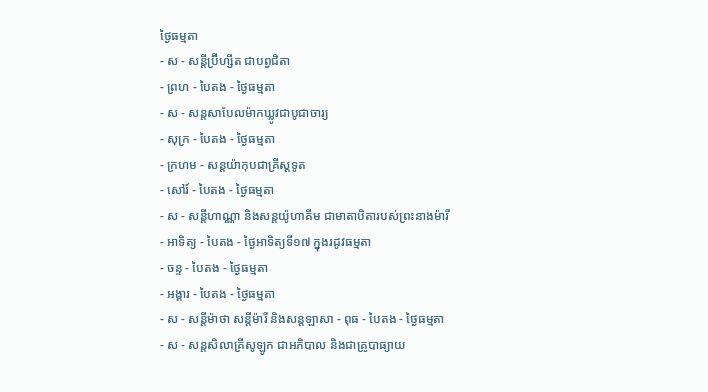ថ្ងៃធម្មតា
- ស - សន្ដីប្រ៊ីហ្សីត ជាបព្វជិតា
- ព្រហ - បៃតង - ថ្ងៃធម្មតា
- ស - សន្ដសាបែលម៉ាកឃ្លូវជាបូជាចារ្យ
- សុក្រ - បៃតង - ថ្ងៃធម្មតា
- ក្រហម - សន្ដយ៉ាកុបជាគ្រីស្ដទូត
- សៅរ៍ - បៃតង - ថ្ងៃធម្មតា
- ស - សន្ដីហាណ្ណា និងសន្ដយ៉ូហាគីម ជាមាតាបិតារបស់ព្រះនាងម៉ារី
- អាទិត្យ - បៃតង - ថ្ងៃអាទិត្យទី១៧ ក្នុងរដូវធម្មតា
- ចន្ទ - បៃតង - ថ្ងៃធម្មតា
- អង្គារ - បៃតង - ថ្ងៃធម្មតា
- ស - សន្ដីម៉ាថា សន្ដីម៉ារី និងសន្ដឡាសា - ពុធ - បៃតង - ថ្ងៃធម្មតា
- ស - សន្ដសិលាគ្រីសូឡូក ជាអភិបាល និងជាគ្រូបាធ្យាយ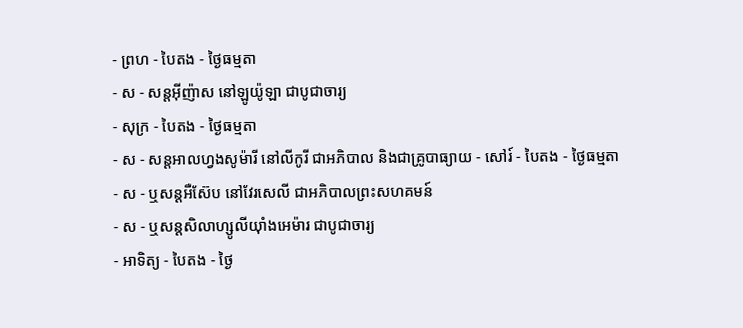- ព្រហ - បៃតង - ថ្ងៃធម្មតា
- ស - សន្ដអ៊ីញ៉ាស នៅឡូយ៉ូឡា ជាបូជាចារ្យ
- សុក្រ - បៃតង - ថ្ងៃធម្មតា
- ស - សន្ដអាលហ្វងសូម៉ារី នៅលីកូរី ជាអភិបាល និងជាគ្រូបាធ្យាយ - សៅរ៍ - បៃតង - ថ្ងៃធម្មតា
- ស - ឬសន្ដអឺស៊ែប នៅវែរសេលី ជាអភិបាលព្រះសហគមន៍
- ស - ឬសន្ដសិលាហ្សូលីយ៉ាំងអេម៉ារ ជាបូជាចារ្យ
- អាទិត្យ - បៃតង - ថ្ងៃ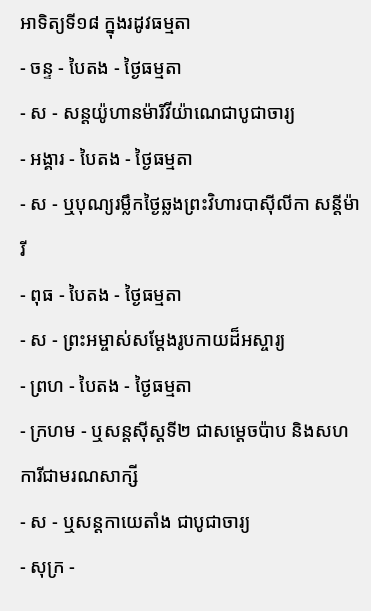អាទិត្យទី១៨ ក្នុងរដូវធម្មតា
- ចន្ទ - បៃតង - ថ្ងៃធម្មតា
- ស - សន្ដយ៉ូហានម៉ារីវីយ៉ាណេជាបូជាចារ្យ
- អង្គារ - បៃតង - ថ្ងៃធម្មតា
- ស - ឬបុណ្យរម្លឹកថ្ងៃឆ្លងព្រះវិហារបាស៊ីលីកា សន្ដីម៉ារី
- ពុធ - បៃតង - ថ្ងៃធម្មតា
- ស - ព្រះអម្ចាស់សម្ដែងរូបកាយដ៏អស្ចារ្យ
- ព្រហ - បៃតង - ថ្ងៃធម្មតា
- ក្រហម - ឬសន្ដស៊ីស្ដទី២ ជាសម្ដេចប៉ាប និងសហការីជាមរណសាក្សី
- ស - ឬសន្ដកាយេតាំង ជាបូជាចារ្យ
- សុក្រ -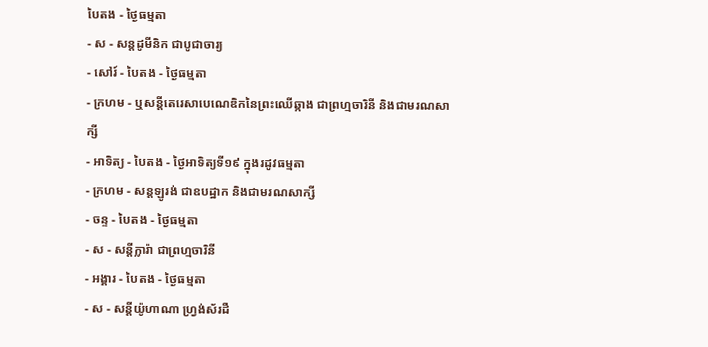បៃតង - ថ្ងៃធម្មតា
- ស - សន្ដដូមីនិក ជាបូជាចារ្យ
- សៅរ៍ - បៃតង - ថ្ងៃធម្មតា
- ក្រហម - ឬសន្ដីតេរេសាបេណេឌិកនៃព្រះឈើឆ្កាង ជាព្រហ្មចារិនី និងជាមរណសាក្សី
- អាទិត្យ - បៃតង - ថ្ងៃអាទិត្យទី១៩ ក្នុងរដូវធម្មតា
- ក្រហម - សន្ដឡូរង់ ជាឧបដ្ឋាក និងជាមរណសាក្សី
- ចន្ទ - បៃតង - ថ្ងៃធម្មតា
- ស - សន្ដីក្លារ៉ា ជាព្រហ្មចារិនី
- អង្គារ - បៃតង - ថ្ងៃធម្មតា
- ស - សន្ដីយ៉ូហាណា ហ្វ្រង់ស័រដឺ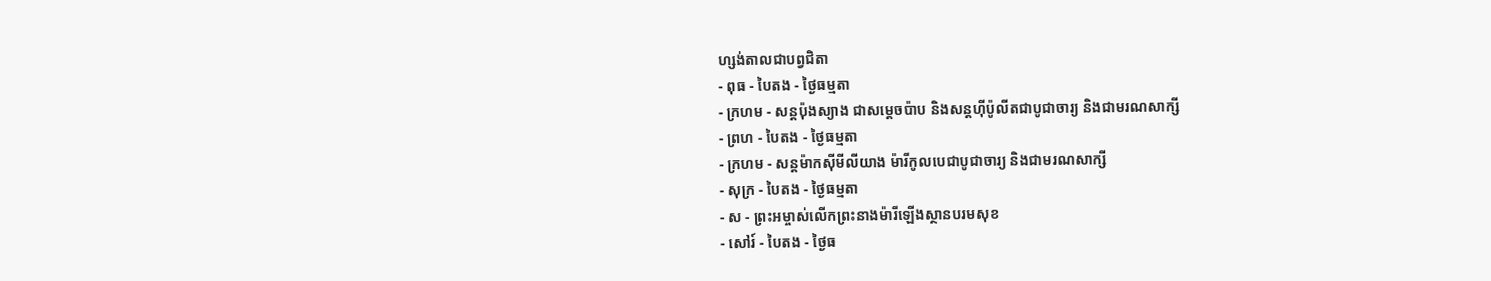ហ្សង់តាលជាបព្វជិតា
- ពុធ - បៃតង - ថ្ងៃធម្មតា
- ក្រហម - សន្ដប៉ុងស្យាង ជាសម្ដេចប៉ាប និងសន្ដហ៊ីប៉ូលីតជាបូជាចារ្យ និងជាមរណសាក្សី
- ព្រហ - បៃតង - ថ្ងៃធម្មតា
- ក្រហម - សន្ដម៉ាកស៊ីមីលីយាង ម៉ារីកូលបេជាបូជាចារ្យ និងជាមរណសាក្សី
- សុក្រ - បៃតង - ថ្ងៃធម្មតា
- ស - ព្រះអម្ចាស់លើកព្រះនាងម៉ារីឡើងស្ថានបរមសុខ
- សៅរ៍ - បៃតង - ថ្ងៃធ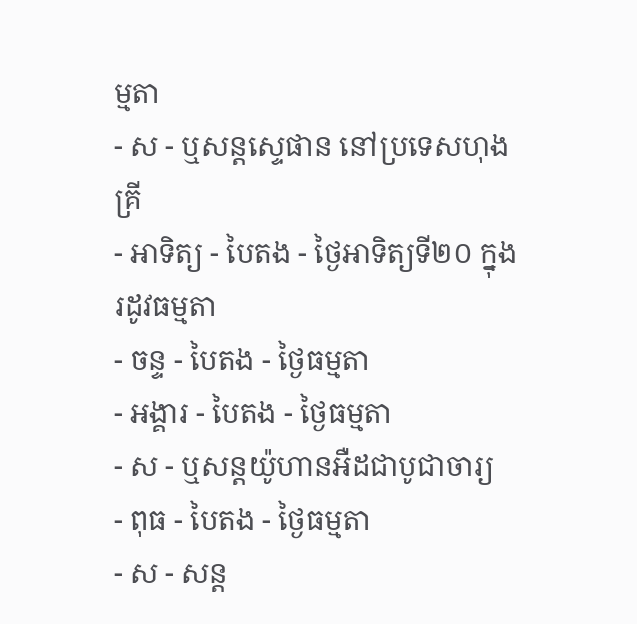ម្មតា
- ស - ឬសន្ដស្ទេផាន នៅប្រទេសហុងគ្រី
- អាទិត្យ - បៃតង - ថ្ងៃអាទិត្យទី២០ ក្នុងរដូវធម្មតា
- ចន្ទ - បៃតង - ថ្ងៃធម្មតា
- អង្គារ - បៃតង - ថ្ងៃធម្មតា
- ស - ឬសន្ដយ៉ូហានអឺដជាបូជាចារ្យ
- ពុធ - បៃតង - ថ្ងៃធម្មតា
- ស - សន្ដ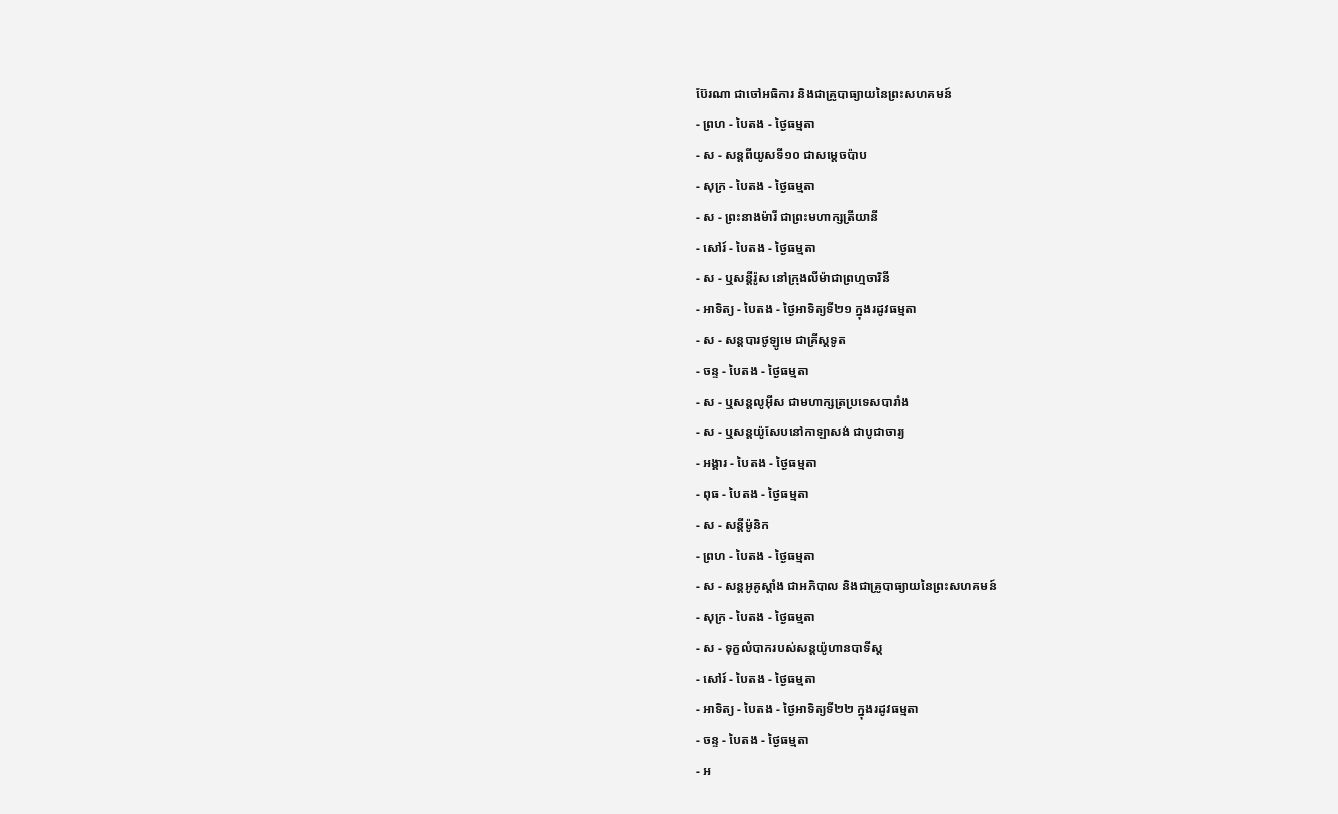ប៊ែរណា ជាចៅអធិការ និងជាគ្រូបាធ្យាយនៃព្រះសហគមន៍
- ព្រហ - បៃតង - ថ្ងៃធម្មតា
- ស - សន្ដពីយូសទី១០ ជាសម្ដេចប៉ាប
- សុក្រ - បៃតង - ថ្ងៃធម្មតា
- ស - ព្រះនាងម៉ារី ជាព្រះមហាក្សត្រីយានី
- សៅរ៍ - បៃតង - ថ្ងៃធម្មតា
- ស - ឬសន្ដីរ៉ូស នៅក្រុងលីម៉ាជាព្រហ្មចារិនី
- អាទិត្យ - បៃតង - ថ្ងៃអាទិត្យទី២១ ក្នុងរដូវធម្មតា
- ស - សន្ដបារថូឡូមេ ជាគ្រីស្ដទូត
- ចន្ទ - បៃតង - ថ្ងៃធម្មតា
- ស - ឬសន្ដលូអ៊ីស ជាមហាក្សត្រប្រទេសបារាំង
- ស - ឬសន្ដយ៉ូសែបនៅកាឡាសង់ ជាបូជាចារ្យ
- អង្គារ - បៃតង - ថ្ងៃធម្មតា
- ពុធ - បៃតង - ថ្ងៃធម្មតា
- ស - សន្ដីម៉ូនិក
- ព្រហ - បៃតង - ថ្ងៃធម្មតា
- ស - សន្ដអូគូស្ដាំង ជាអភិបាល និងជាគ្រូបាធ្យាយនៃព្រះសហគមន៍
- សុក្រ - បៃតង - ថ្ងៃធម្មតា
- ស - ទុក្ខលំបាករបស់សន្ដយ៉ូហានបាទីស្ដ
- សៅរ៍ - បៃតង - ថ្ងៃធម្មតា
- អាទិត្យ - បៃតង - ថ្ងៃអាទិត្យទី២២ ក្នុងរដូវធម្មតា
- ចន្ទ - បៃតង - ថ្ងៃធម្មតា
- អ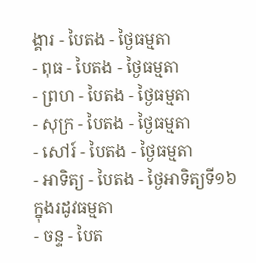ង្គារ - បៃតង - ថ្ងៃធម្មតា
- ពុធ - បៃតង - ថ្ងៃធម្មតា
- ព្រហ - បៃតង - ថ្ងៃធម្មតា
- សុក្រ - បៃតង - ថ្ងៃធម្មតា
- សៅរ៍ - បៃតង - ថ្ងៃធម្មតា
- អាទិត្យ - បៃតង - ថ្ងៃអាទិត្យទី១៦ ក្នុងរដូវធម្មតា
- ចន្ទ - បៃត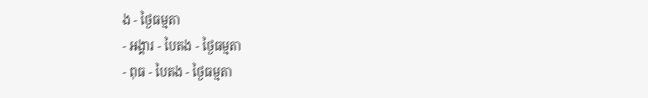ង - ថ្ងៃធម្មតា
- អង្គារ - បៃតង - ថ្ងៃធម្មតា
- ពុធ - បៃតង - ថ្ងៃធម្មតា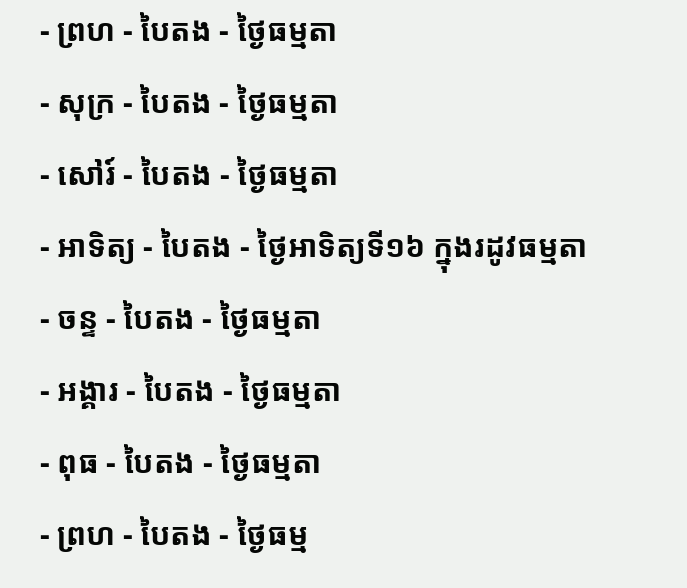- ព្រហ - បៃតង - ថ្ងៃធម្មតា
- សុក្រ - បៃតង - ថ្ងៃធម្មតា
- សៅរ៍ - បៃតង - ថ្ងៃធម្មតា
- អាទិត្យ - បៃតង - ថ្ងៃអាទិត្យទី១៦ ក្នុងរដូវធម្មតា
- ចន្ទ - បៃតង - ថ្ងៃធម្មតា
- អង្គារ - បៃតង - ថ្ងៃធម្មតា
- ពុធ - បៃតង - ថ្ងៃធម្មតា
- ព្រហ - បៃតង - ថ្ងៃធម្ម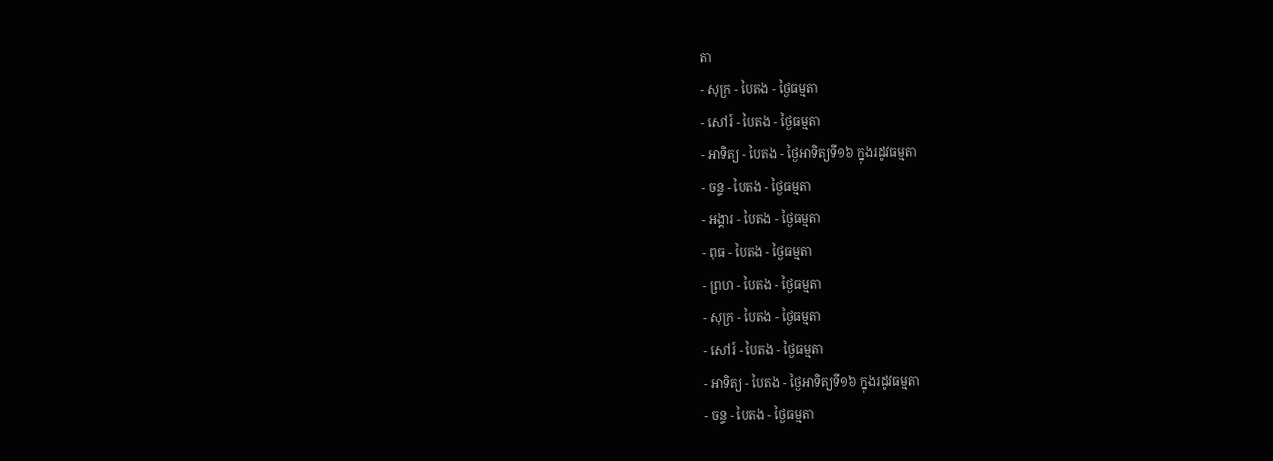តា
- សុក្រ - បៃតង - ថ្ងៃធម្មតា
- សៅរ៍ - បៃតង - ថ្ងៃធម្មតា
- អាទិត្យ - បៃតង - ថ្ងៃអាទិត្យទី១៦ ក្នុងរដូវធម្មតា
- ចន្ទ - បៃតង - ថ្ងៃធម្មតា
- អង្គារ - បៃតង - ថ្ងៃធម្មតា
- ពុធ - បៃតង - ថ្ងៃធម្មតា
- ព្រហ - បៃតង - ថ្ងៃធម្មតា
- សុក្រ - បៃតង - ថ្ងៃធម្មតា
- សៅរ៍ - បៃតង - ថ្ងៃធម្មតា
- អាទិត្យ - បៃតង - ថ្ងៃអាទិត្យទី១៦ ក្នុងរដូវធម្មតា
- ចន្ទ - បៃតង - ថ្ងៃធម្មតា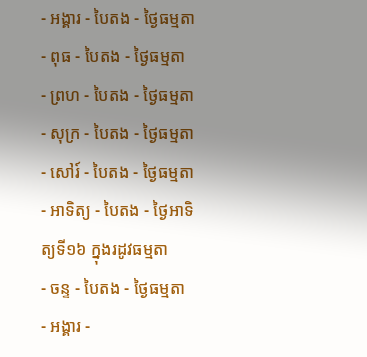- អង្គារ - បៃតង - ថ្ងៃធម្មតា
- ពុធ - បៃតង - ថ្ងៃធម្មតា
- ព្រហ - បៃតង - ថ្ងៃធម្មតា
- សុក្រ - បៃតង - ថ្ងៃធម្មតា
- សៅរ៍ - បៃតង - ថ្ងៃធម្មតា
- អាទិត្យ - បៃតង - ថ្ងៃអាទិត្យទី១៦ ក្នុងរដូវធម្មតា
- ចន្ទ - បៃតង - ថ្ងៃធម្មតា
- អង្គារ -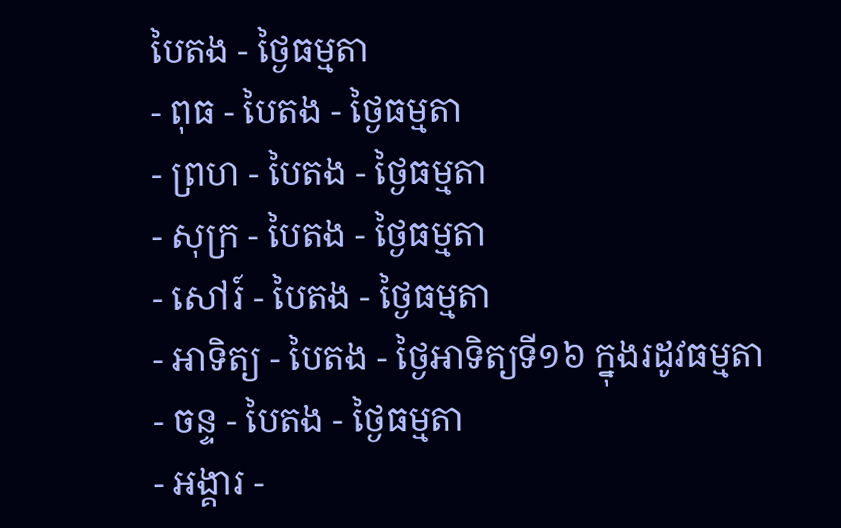បៃតង - ថ្ងៃធម្មតា
- ពុធ - បៃតង - ថ្ងៃធម្មតា
- ព្រហ - បៃតង - ថ្ងៃធម្មតា
- សុក្រ - បៃតង - ថ្ងៃធម្មតា
- សៅរ៍ - បៃតង - ថ្ងៃធម្មតា
- អាទិត្យ - បៃតង - ថ្ងៃអាទិត្យទី១៦ ក្នុងរដូវធម្មតា
- ចន្ទ - បៃតង - ថ្ងៃធម្មតា
- អង្គារ -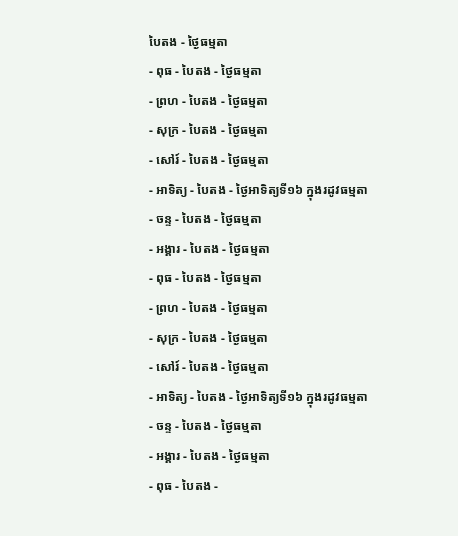បៃតង - ថ្ងៃធម្មតា
- ពុធ - បៃតង - ថ្ងៃធម្មតា
- ព្រហ - បៃតង - ថ្ងៃធម្មតា
- សុក្រ - បៃតង - ថ្ងៃធម្មតា
- សៅរ៍ - បៃតង - ថ្ងៃធម្មតា
- អាទិត្យ - បៃតង - ថ្ងៃអាទិត្យទី១៦ ក្នុងរដូវធម្មតា
- ចន្ទ - បៃតង - ថ្ងៃធម្មតា
- អង្គារ - បៃតង - ថ្ងៃធម្មតា
- ពុធ - បៃតង - ថ្ងៃធម្មតា
- ព្រហ - បៃតង - ថ្ងៃធម្មតា
- សុក្រ - បៃតង - ថ្ងៃធម្មតា
- សៅរ៍ - បៃតង - ថ្ងៃធម្មតា
- អាទិត្យ - បៃតង - ថ្ងៃអាទិត្យទី១៦ ក្នុងរដូវធម្មតា
- ចន្ទ - បៃតង - ថ្ងៃធម្មតា
- អង្គារ - បៃតង - ថ្ងៃធម្មតា
- ពុធ - បៃតង -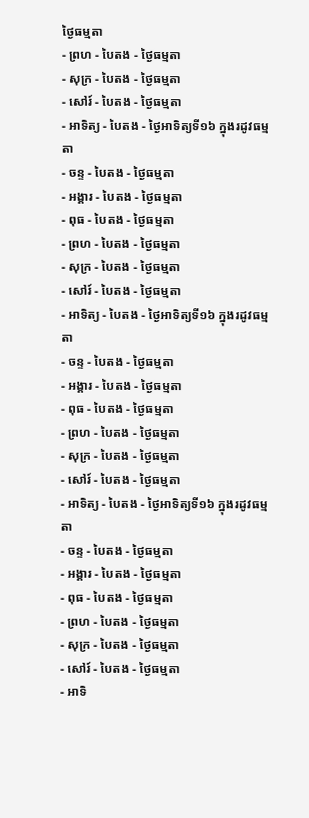ថ្ងៃធម្មតា
- ព្រហ - បៃតង - ថ្ងៃធម្មតា
- សុក្រ - បៃតង - ថ្ងៃធម្មតា
- សៅរ៍ - បៃតង - ថ្ងៃធម្មតា
- អាទិត្យ - បៃតង - ថ្ងៃអាទិត្យទី១៦ ក្នុងរដូវធម្មតា
- ចន្ទ - បៃតង - ថ្ងៃធម្មតា
- អង្គារ - បៃតង - ថ្ងៃធម្មតា
- ពុធ - បៃតង - ថ្ងៃធម្មតា
- ព្រហ - បៃតង - ថ្ងៃធម្មតា
- សុក្រ - បៃតង - ថ្ងៃធម្មតា
- សៅរ៍ - បៃតង - ថ្ងៃធម្មតា
- អាទិត្យ - បៃតង - ថ្ងៃអាទិត្យទី១៦ ក្នុងរដូវធម្មតា
- ចន្ទ - បៃតង - ថ្ងៃធម្មតា
- អង្គារ - បៃតង - ថ្ងៃធម្មតា
- ពុធ - បៃតង - ថ្ងៃធម្មតា
- ព្រហ - បៃតង - ថ្ងៃធម្មតា
- សុក្រ - បៃតង - ថ្ងៃធម្មតា
- សៅរ៍ - បៃតង - ថ្ងៃធម្មតា
- អាទិត្យ - បៃតង - ថ្ងៃអាទិត្យទី១៦ ក្នុងរដូវធម្មតា
- ចន្ទ - បៃតង - ថ្ងៃធម្មតា
- អង្គារ - បៃតង - ថ្ងៃធម្មតា
- ពុធ - បៃតង - ថ្ងៃធម្មតា
- ព្រហ - បៃតង - ថ្ងៃធម្មតា
- សុក្រ - បៃតង - ថ្ងៃធម្មតា
- សៅរ៍ - បៃតង - ថ្ងៃធម្មតា
- អាទិ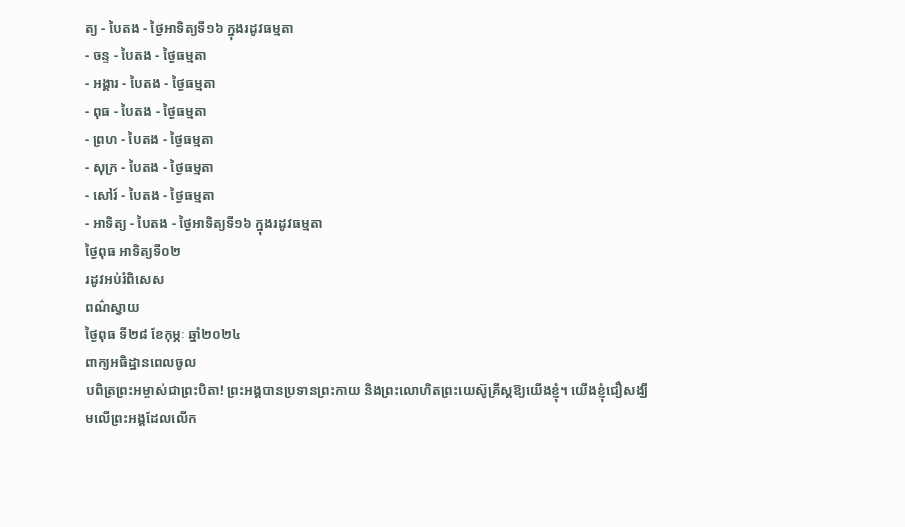ត្យ - បៃតង - ថ្ងៃអាទិត្យទី១៦ ក្នុងរដូវធម្មតា
- ចន្ទ - បៃតង - ថ្ងៃធម្មតា
- អង្គារ - បៃតង - ថ្ងៃធម្មតា
- ពុធ - បៃតង - ថ្ងៃធម្មតា
- ព្រហ - បៃតង - ថ្ងៃធម្មតា
- សុក្រ - បៃតង - ថ្ងៃធម្មតា
- សៅរ៍ - បៃតង - ថ្ងៃធម្មតា
- អាទិត្យ - បៃតង - ថ្ងៃអាទិត្យទី១៦ ក្នុងរដូវធម្មតា
ថ្ងៃពុធ អាទិត្យទី០២
រដូវអប់រំពិសេស
ពណ៌ស្វាយ
ថ្ងៃពុធ ទី២៨ ខែកុម្ភៈ ឆ្នាំ២០២៤
ពាក្យអធិដ្ឋានពេលចូល
បពិត្រព្រះអម្ចាស់ជាព្រះបិតា! ព្រះអង្គបានប្រទានព្រះកាយ និងព្រះលោហិតព្រះយេស៊ូគ្រីស្តឱ្យយើងខ្ញុំ។ យើងខ្ញុំជឿសង្ឃឹមលើព្រះអង្គដែលលើក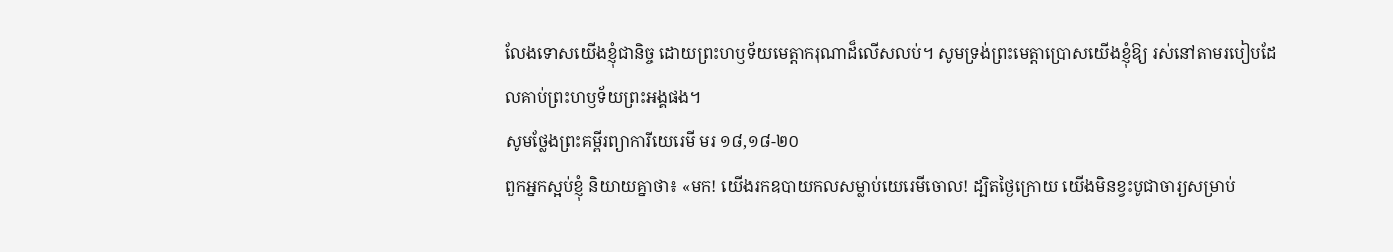លែងទោសយើងខ្ញុំជានិច្ច ដោយព្រះហឫទ័យមេត្តាករុណាដ៏លើសលប់។ សូមទ្រង់ព្រះមេត្តាប្រោសយើងខ្ញុំឱ្យ រស់នៅតាមរបៀបដែលគាប់ព្រះហឫទ័យព្រះអង្គផង។
សូមថ្លែងព្រះគម្ពីរព្យាការីយេរេមី មរ ១៨,១៨-២០
ពួកអ្នកស្អប់ខ្ញុំ និយាយគ្នាថា៖ «មក! យើងរកឧបាយកលសម្លាប់យេរេមីចោល! ដ្បិតថ្ងៃក្រោយ យើងមិនខ្វះបូជាចារ្យសម្រាប់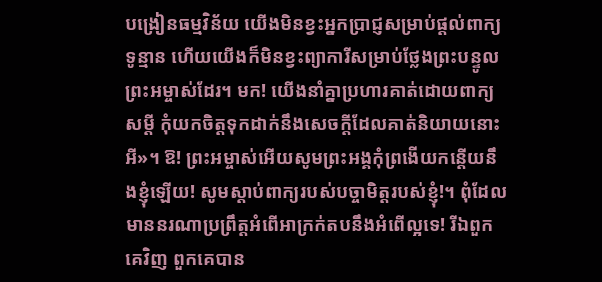បង្រៀនធម្មវិន័យ យើងមិនខ្វះអ្នកប្រាជ្ញសម្រាប់ផ្តល់ពាក្យទូន្មាន ហើយយើងក៏មិនខ្វះព្យាការីសម្រាប់ថ្លែងព្រះបន្ទូលព្រះអម្ចាស់ដែរ។ មក! យើងនាំគ្នាប្រហារគាត់ដោយពាក្យសម្តី កុំយកចិត្តទុកដាក់នឹងសេចក្តីដែលគាត់និយាយនោះអី»។ ឱ! ព្រះអម្ចាស់អើយសូមព្រះអង្គកុំព្រងើយកន្តើយនឹងខ្ញុំឡើយ! សូមស្តាប់ពាក្យរបស់បច្ចាមិត្តរបស់ខ្ញុំ!។ ពុំដែលមាននរណាប្រព្រឹត្តអំពើអាក្រក់តបនឹងអំពើល្អទេ! រីឯពួកគេវិញ ពួកគេបាន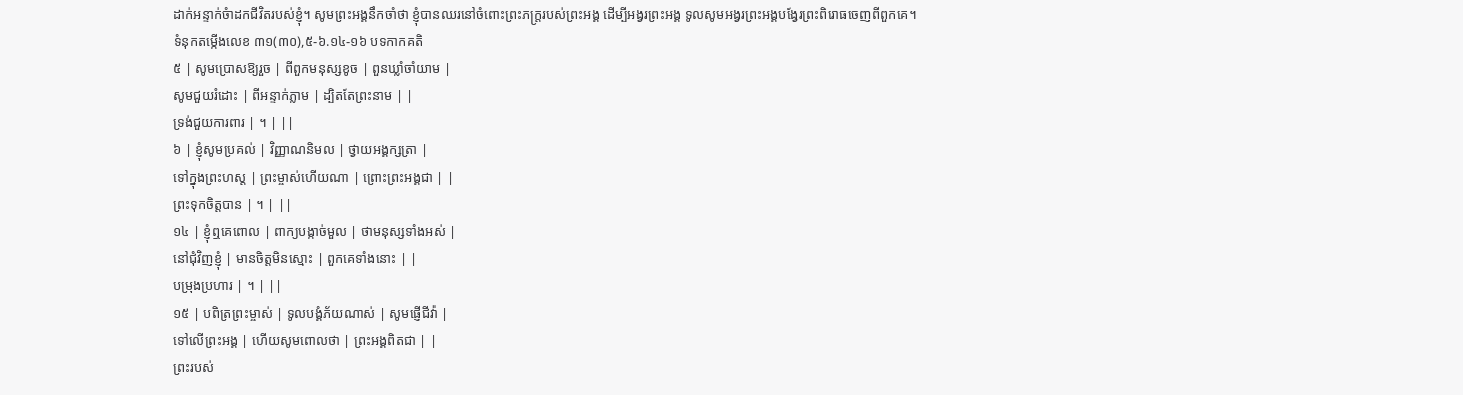ដាក់អន្ទាក់ចំាដកជីវិតរបស់ខ្ញុំ។ សូមព្រះអង្គនឹកចាំថា ខ្ញុំបានឈរនៅចំពោះព្រះភក្ត្ររបស់ព្រះអង្គ ដើម្បីអង្វរព្រះអង្គ ទូលសូមអង្វរព្រះអង្គបង្វែរព្រះពិរោធចេញពីពួកគេ។
ទំនុកតម្កើងលេខ ៣១(៣០),៥-៦.១៤-១៦ បទកាកគតិ
៥ | សូមប្រោសឱ្យរួច | ពីពួកមនុស្សខូច | ពួនឃ្លាំចាំយាម |
សូមជួយរំដោះ | ពីអន្ទាក់ភ្លាម | ដ្បិតតែព្រះនាម | |
ទ្រង់ជួយការពារ | ។ | ||
៦ | ខ្ញុំសូមប្រគល់ | វិញ្ញាណនិមល | ថ្វាយអង្គក្សត្រា |
ទៅក្នុងព្រះហស្ត | ព្រះម្ចាស់ហើយណា | ព្រោះព្រះអង្គជា | |
ព្រះទុកចិត្តបាន | ។ | ||
១៤ | ខ្ញុំឮគេពោល | ពាក្យបង្កាច់មួល | ថាមនុស្សទាំងអស់ |
នៅជុំវិញខ្ញុំ | មានចិត្តមិនស្មោះ | ពួកគេទាំងនោះ | |
បម្រុងប្រហារ | ។ | ||
១៥ | បពិត្រព្រះម្ចាស់ | ទូលបង្គំភ័យណាស់ | សូមផ្ញើជីវ៉ា |
ទៅលើព្រះអង្គ | ហើយសូមពោលថា | ព្រះអង្គពិតជា | |
ព្រះរបស់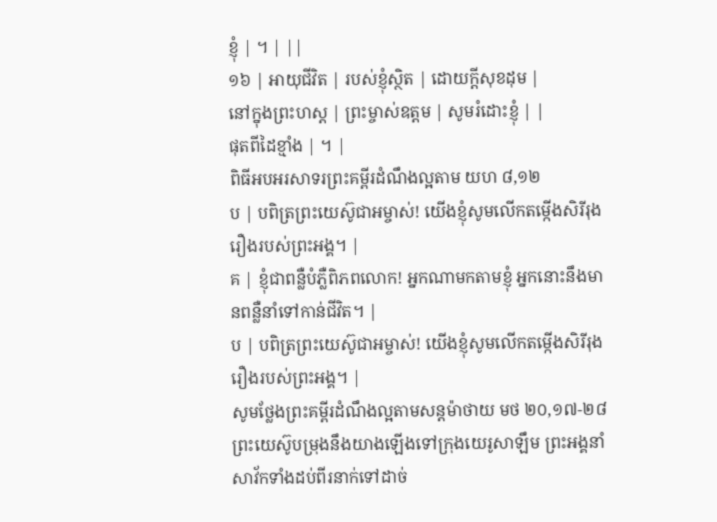ខ្ញុំ | ។ | ||
១៦ | អាយុជីវិត | របស់ខ្ញុំស្ថិត | ដោយក្តីសុខដុម |
នៅក្នុងព្រះហស្ត | ព្រះម្ចាស់ឧត្តម | សូមរំដោះខ្ញុំ | |
ផុតពីដៃខ្មាំង | ។ |
ពិធីអបអរសាទរព្រះគម្ពីរដំណឹងល្អតាម យហ ៨,១២
ប | បពិត្រព្រះយេស៊ូជាអម្ចាស់! យើងខ្ញុំសូមលើកតម្កើងសិរីរុងរឿងរបស់ព្រះអង្គ។ |
គ | ខ្ញុំជាពន្លឺបំភ្លឺពិភពលោក! អ្នកណាមកតាមខ្ញុំ អ្នកនោះនឹងមានពន្លឺនាំទៅកាន់ជីវិត។ |
ប | បពិត្រព្រះយេស៊ូជាអម្ចាស់! យើងខ្ញុំសូមលើកតម្កើងសិរីរុងរឿងរបស់ព្រះអង្គ។ |
សូមថ្លែងព្រះគម្ពីរដំណឹងល្អតាមសន្តម៉ាថាយ មថ ២០,១៧-២៨
ព្រះយេស៊ូបម្រុងនឹងយាងឡើងទៅក្រុងយេរូសាឡឹម ព្រះអង្គនាំសាវ័កទាំងដប់ពីរនាក់ទៅដាច់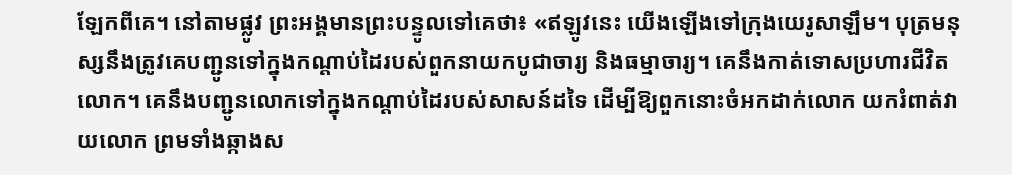ឡែកពីគេ។ នៅតាមផ្លូវ ព្រះអង្គមានព្រះបន្ទូលទៅគេថា៖ «ឥឡូវនេះ យើងឡើងទៅក្រុងយេរូសាឡឹម។ បុត្រមនុស្សនឹងត្រូវគេបញ្ជូនទៅក្នុងកណ្តាប់ដៃរបស់ពួកនាយកបូជាចារ្យ និងធម្មាចារ្យ។ គេនឹងកាត់ទោសប្រហារជីវិតលោក។ គេនឹងបញ្ជូនលោកទៅក្នុងកណ្តាប់ដៃរបស់សាសន៍ដទៃ ដើម្បីឱ្យពួកនោះចំអកដាក់លោក យករំពាត់វាយលោក ព្រមទាំងឆ្កាងស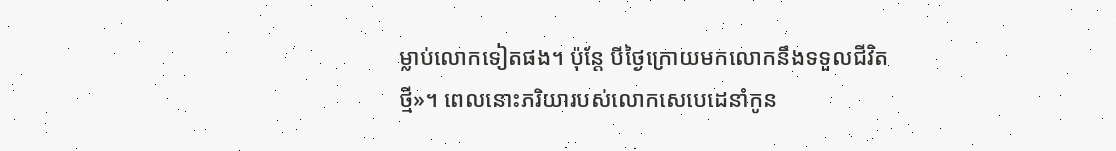ម្លាប់លោកទៀតផង។ ប៉ុន្តែ បីថ្ងៃក្រោយមកលោកនឹងទទួលជីវិតថ្មី»។ ពេលនោះភរិយារបស់លោកសេបេដេនាំកូន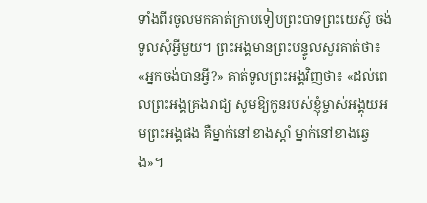ទាំងពីរចូលមកគាត់ក្រាបទៀបព្រះបាទព្រះយេស៊ូ ចង់ទូលសុំអ្វីមួយ។ ព្រះអង្គមានព្រះបន្ទូលសួរគាត់ថា៖ «អ្នកចង់បានអ្វី?» គាត់ទូលព្រះអង្គវិញថា៖ «ដល់ពេលព្រះអង្គគ្រងរាជ្យ សូមឱ្យកូនរបស់ខ្ញុំម្ចាស់អង្គុយអមព្រះអង្គផង គឺម្នាក់នៅខាងស្តាំ ម្នាក់នៅខាងឆ្វេង»។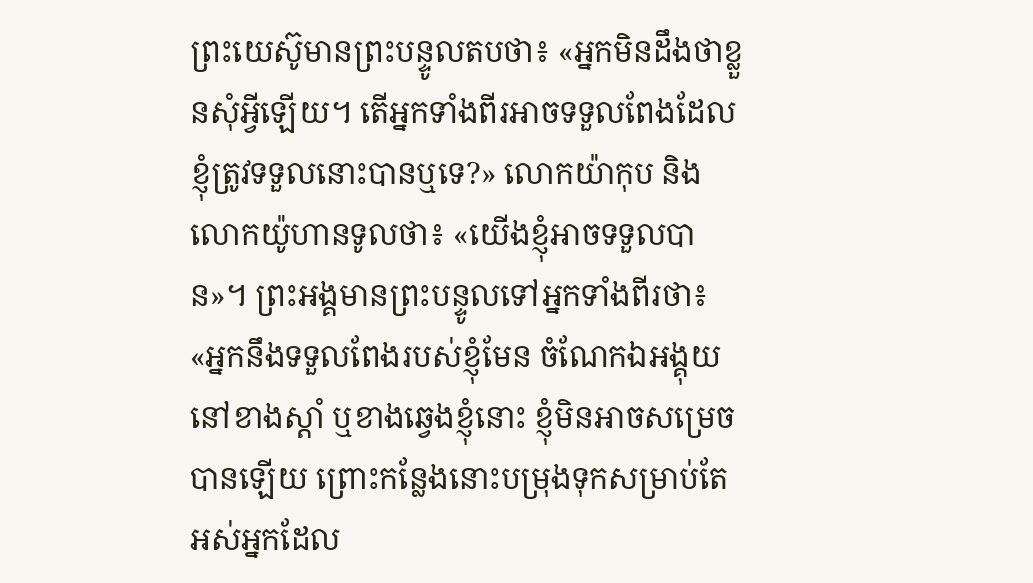ព្រះយេស៊ូមានព្រះបន្ទូលតបថា៖ «អ្នកមិនដឹងថាខ្លួនសុំអ្វីឡើយ។ តើអ្នកទាំងពីរអាចទទួលពែងដែលខ្ញុំត្រូវទទួលនោះបានឬទេ?» លោកយ៉ាកុប និងលោកយ៉ូហានទូលថា៖ «យើងខ្ញុំអាចទទួលបាន»។ ព្រះអង្គមានព្រះបន្ទូលទៅអ្នកទាំងពីរថា៖ «អ្នកនឹងទទួលពែងរបស់ខ្ញុំមែន ចំណែកឯអង្គុយនៅខាងស្តាំ ឬខាងឆ្វេងខ្ញុំនោះ ខ្ញុំមិនអាចសម្រេចបានឡើយ ព្រោះកន្លែងនោះបម្រុងទុកសម្រាប់តែអស់អ្នកដែល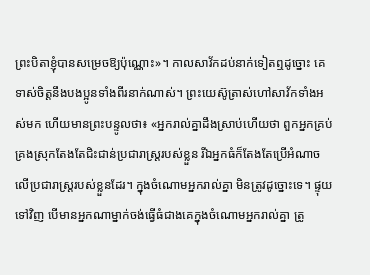ព្រះបិតាខ្ញុំបានសម្រេចឱ្យប៉ុណ្ណោះ»។ កាលសាវ័កដប់នាក់ទៀតឮដូច្នោះ គេទាស់ចិត្តនឹងបងប្អូនទាំងពីរនាក់ណាស់។ ព្រះយេស៊ូត្រាស់ហៅសាវ័កទាំងអស់មក ហើយមានព្រះបន្ទូលថា៖ «អ្នករាល់គ្នាដឹងស្រាប់ហើយថា ពួកអ្នកគ្រប់គ្រងស្រុកតែងតែជិះជាន់ប្រជារាស្ត្ររបស់ខ្លួន រីឯអ្នកធំក៏តែងតែប្រើអំណាចលើប្រជារាស្ត្ររបស់ខ្លួនដែរ។ ក្នុងចំណោមអ្នករាល់គ្នា មិនត្រូវដូច្នោះទេ។ ផ្ទុយទៅវិញ បើមានអ្នកណាម្នាក់ចង់ធ្វើធំជាងគេក្នុងចំណោមអ្នករាល់គ្នា ត្រូ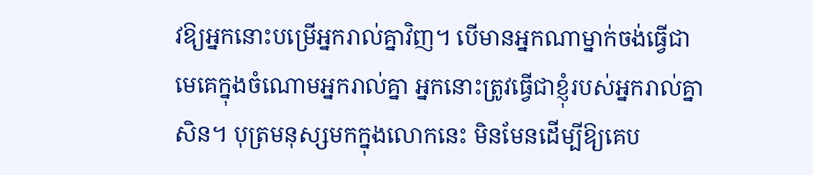វឱ្យអ្នកនោះបម្រើអ្នករាល់គ្នាវិញ។ បើមានអ្នកណាម្នាក់ចង់ធ្វើជាមេគេក្នុងចំណោមអ្នករាល់គ្នា អ្នកនោះត្រូវធ្វើជាខ្ញុំរបស់អ្នករាល់គ្នាសិន។ បុត្រមនុស្សមកក្នុងលោកនេះ មិនមែនដើម្បីឱ្យគេប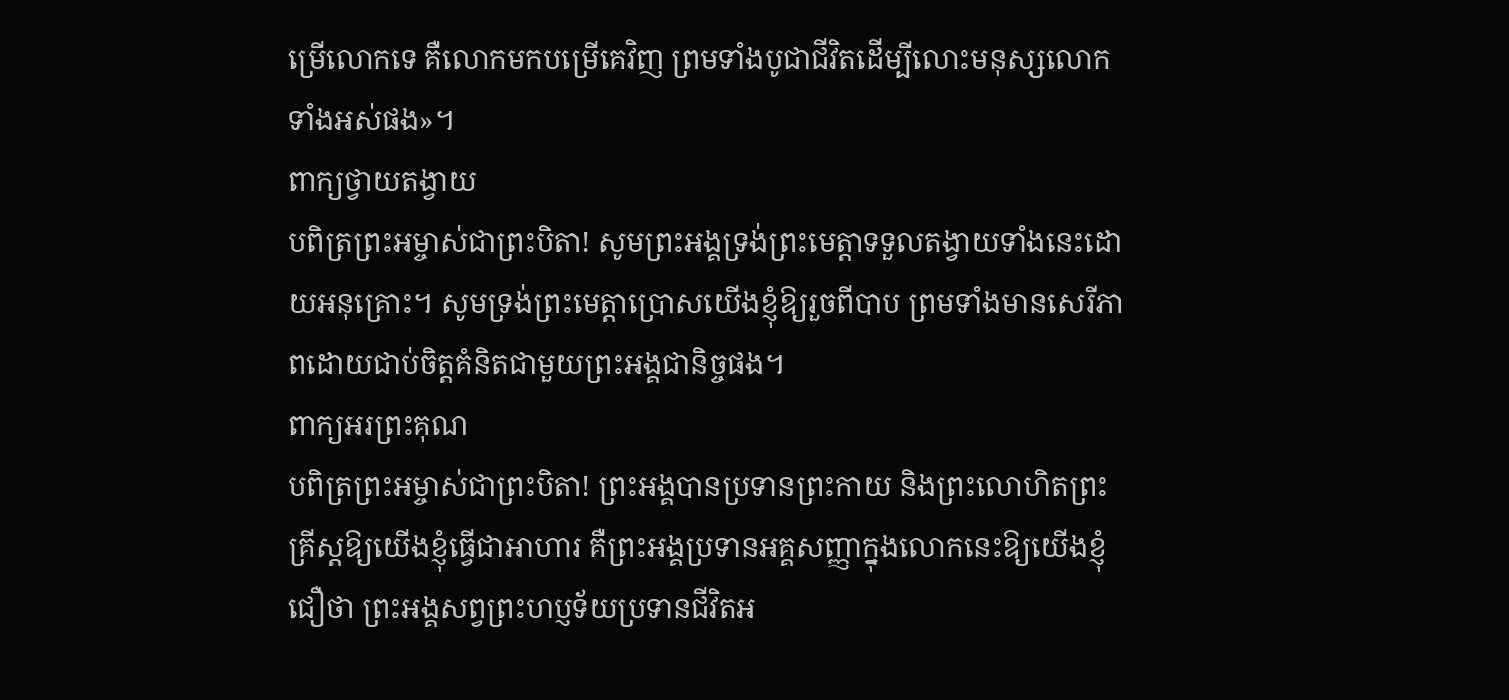ម្រើលោកទេ គឺលោកមកបម្រើគេវិញ ព្រមទាំងបូជាជីវិតដើម្បីលោះមនុស្សលោកទាំងអស់ផង»។
ពាក្យថ្វាយតង្វាយ
បពិត្រព្រះអម្ចាស់ជាព្រះបិតា! សូមព្រះអង្គទ្រង់ព្រះមេត្តាទទួលតង្វាយទាំងនេះដោយអនុគ្រោះ។ សូមទ្រង់ព្រះមេត្តាប្រោសយើងខ្ញុំឱ្យរួចពីបាប ព្រមទាំងមានសេរីភាពដោយជាប់ចិត្តគំនិតជាមួយព្រះអង្គជានិច្ចផង។
ពាក្យអរព្រះគុណ
បពិត្រព្រះអម្ចាស់ជាព្រះបិតា! ព្រះអង្គបានប្រទានព្រះកាយ និងព្រះលោហិតព្រះគ្រីស្តឱ្យយើងខ្ញុំធ្វើជាអាហារ គឺព្រះអង្គប្រទានអគ្គសញ្ញាក្នុងលោកនេះឱ្យយើងខ្ញុំជឿថា ព្រះអង្គសព្វព្រះហប្ញទ័យប្រទានជីវិតអ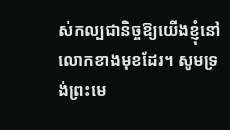ស់កល្បជានិច្ចឱ្យយើងខ្ញុំនៅលោកខាងមុខដែរ។ សូមទ្រង់ព្រះមេ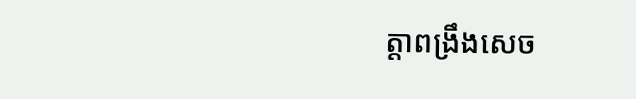ត្តាពង្រឹងសេច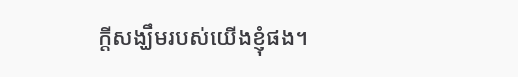ក្តីសង្ឃឹមរបស់យើងខ្ញុំផង។